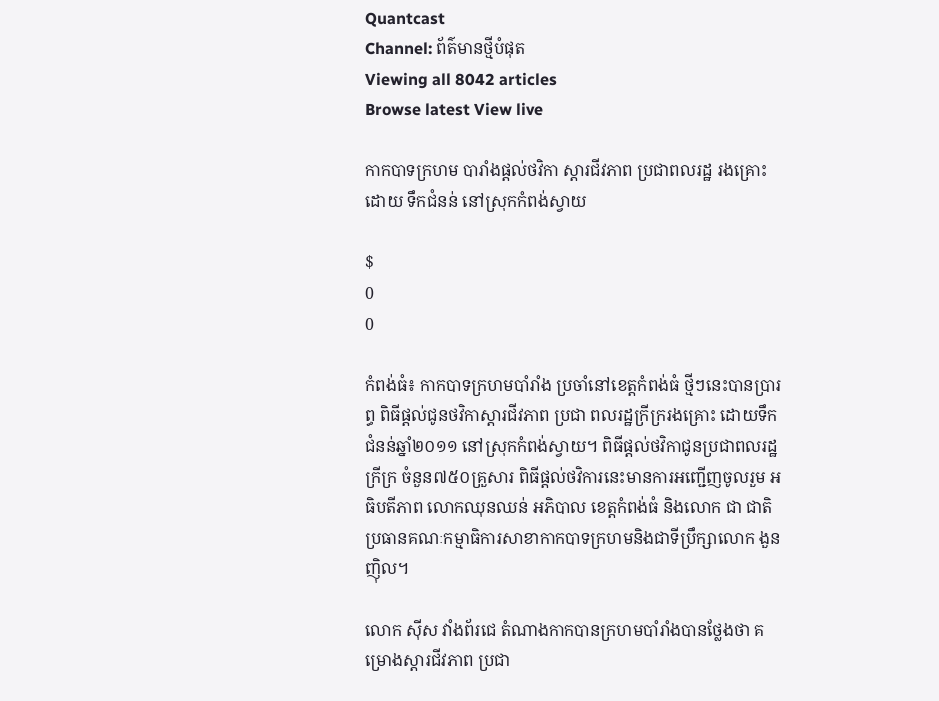Quantcast
Channel: ព័ត៌មានថ្មីបំផុត
Viewing all 8042 articles
Browse latest View live

កាកបាទក្រហម បារាំងផ្តល់ថវិកា ស្តារជីវភាព ប្រជាពលរដ្ឋ រងគ្រោះដោយ ទឹកជំនន់ នៅស្រុកកំពង់ស្វាយ

$
0
0

កំពង់ធំ៖ កាកបាទក្រហមបាំរាំង ប្រចាំនៅខេត្តកំពង់ធំ ថ្មីៗនេះបានប្រារព្ធ ពិធីផ្តល់ជូនថវិកាស្តារជីវភាព ប្រជា ពលរដ្ឋក្រីក្ររងគ្រោះ ដោយទឹកជំនន់ឆ្នាំ២០១១ នៅស្រុកកំពង់ស្វាយ។ ពិធីផ្តល់ថវិកាជូនប្រជាពលរដ្ឋ ក្រីក្រ ចំនួន៧៥០គ្រួសារ ពិធីផ្តល់ថវិការនេះមានការអញ្ជើញចូលរួម អធិបតីភាព លោកឈុនឈន់ អភិបាល ខេត្តកំពង់ធំ និងលោក ជា ជាតិ ប្រធានគណៈកម្មាធិការសាខាកាកបាទក្រហមនិងជាទីប្រឹក្សាលោក ងួន ញ៉ិល។

លោក ស៊ីស វាំងព័រជេ តំណាងកាកបានក្រហមបាំរាំងបានថ្លែងថា គម្រោងស្តារជីវភាព ប្រជា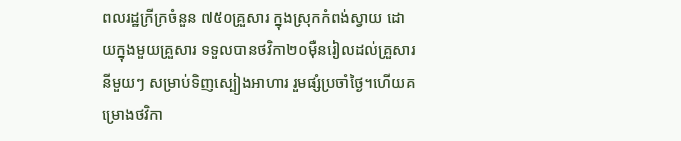ពលរដ្ឋក្រីក្រចំនួន ៧៥០គ្រួសារ ក្នុងស្រុកកំពង់ស្វាយ ដោយក្នុងមួយគ្រួសារ ទទួលបានថវិកា២០ម៉ឺនរៀលដល់គ្រួសារនីមួយៗ សម្រាប់ទិញស្បៀងអាហារ រួមផ្សំប្រចាំថ្ងៃ។ហើយគម្រោងថវិកា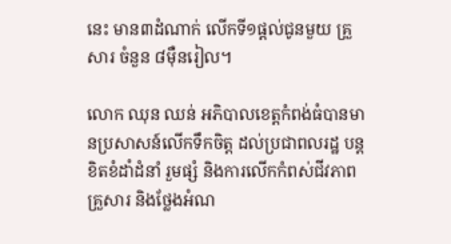នេះ មាន៣ដំណាក់ លើកទី១ផ្តល់ជូនមួយ គ្រួសារ ចំនួន ៨ម៉ឺនរៀល។

លោក ឈុន ឈន់ អភិបាលខេត្តកំពង់ធំបានមានប្រសាសន៍លើកទឹកចិត្ត ដល់ប្រជាពលរដ្ឋ បន្តខិតខំដាំដំនាំ រួមផ្សំ និងការលើកកំពស់ជីវភាពគ្រួសារ និងថ្លែងអំណ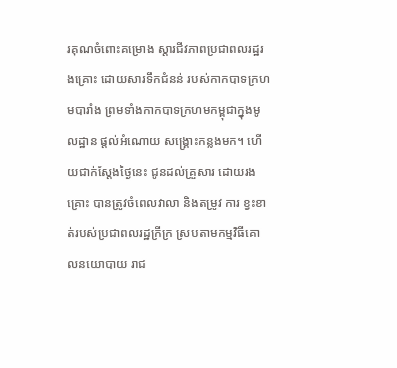រគុណចំពោះគម្រោង ស្តារជីវភាពប្រជាពលរដ្ឋរងគ្រោះ ដោយសារទឹកជំនន់ របស់កាកបាទក្រហមបារាំង ព្រមទាំងកាកបាទក្រហមកម្ពុជាក្នុងមូលដ្ឋាន ផ្តល់អំណោយ សង្គ្រោះកន្លងមក។ ហើយជាក់ស្តែងថ្ងៃនេះ ជូនដល់គ្រួសារ ដោយរងគ្រោះ បានត្រូវចំពេលវាលា និងតម្រូវ ការ ខ្វះខាត់របស់ប្រជាពលរដ្ឋក្រីក្រ ស្របតាមកម្មវិធីគោលនយោបាយ រាជ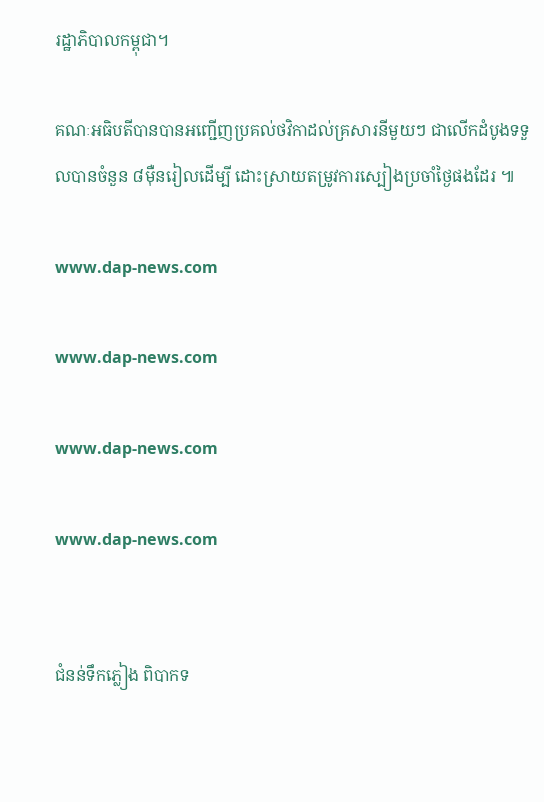រដ្ឋាភិបាលកម្ពុជា។

គណៈអធិបតីបានបានអញ្ជើញប្រគល់ថវិកាដល់គ្រសារនីមួយៗ ជាលើកដំបូងទទួលបានចំនួន ៨ម៉ឺនរៀលដើម្បី ដោះស្រាយតម្រូវការស្បៀងប្រចាំថ្ងៃផងដែរ ៕

www.dap-news.com

www.dap-news.com

www.dap-news.com

www.dap-news.com


ជំនន់ទឹកភ្លៀង ពិបាកទ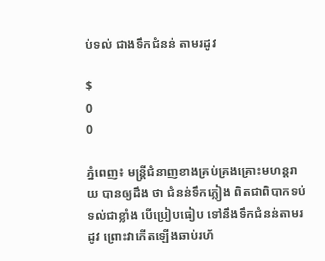ប់ទល់ ជាងទឹកជំនន់ តាមរដូវ

$
0
0

ភ្នំពេញ៖ មន្រ្ដីជំនាញខាងគ្រប់គ្រងគ្រោះមហន្តរាយ បានឲ្យដឹង ថា ជំនន់ទឹកភ្លៀង ពិតជាពិបាកទប់ទល់ជាខ្លាំង បើប្រៀបធៀប ទៅនឹងទឹកជំនន់តាមរដូវ ព្រោះវាកើតឡើងឆាប់រហ័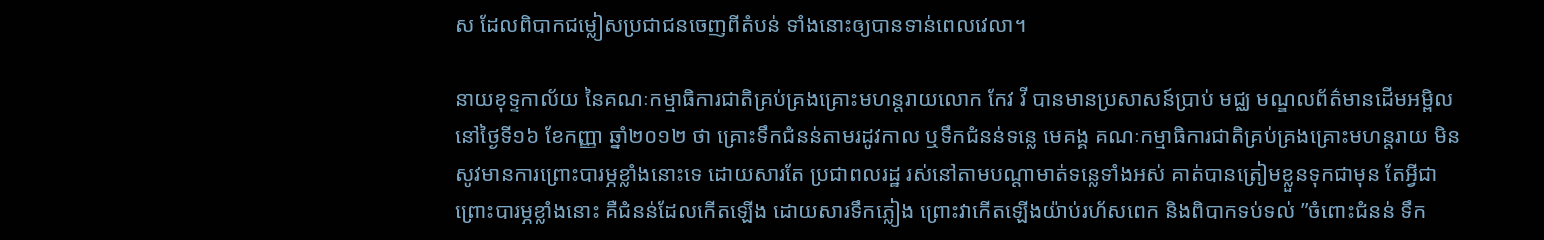ស ដែលពិបាកជម្លៀសប្រជាជនចេញពីតំបន់ ទាំងនោះឲ្យបានទាន់ពេលវេលា។

នាយខុទ្ទកាល័យ នៃគណៈកម្មាធិការជាតិគ្រប់គ្រងគ្រោះមហន្តរាយលោក កែវ វី បានមានប្រសាសន៍ប្រាប់ មជ្ឈ មណ្ឌលព័ត៌មានដើមអម្ពិល នៅថ្ងៃទី១៦ ខែកញ្ញា ឆ្នាំ២០១២ ថា គ្រោះទឹកជំនន់តាមរដូវកាល ឬទឹកជំនន់ទន្លេ មេគង្គ គណៈកម្មាធិការជាតិគ្រប់គ្រងគ្រោះមហន្តរាយ មិនសូវមានការព្រោះបារម្ភខ្លាំងនោះទេ ដោយសារតែ ប្រជាពលរដ្ឋ រស់នៅតាមបណ្ដាមាត់ទន្លេទាំងអស់ គាត់បានត្រៀមខ្លួនទុកជាមុន តែអ្វីជាព្រោះបារម្ភខ្លាំងនោះ គឺជំនន់ដែលកើតឡើង ដោយសារទឹកភ្លៀង ព្រោះវាកើតឡើងយ៉ាប់រហ័សពេក និងពិបាកទប់ទល់ ”ចំពោះជំនន់ ទឹក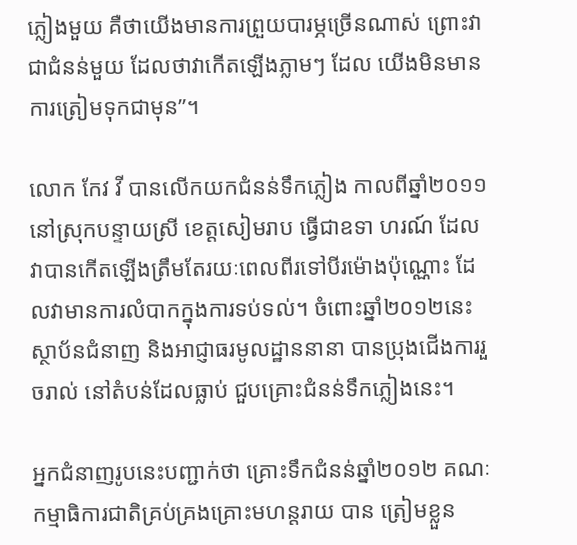ភ្លៀងមួយ គឺថាយើងមានការព្រួយបារម្ភច្រើនណាស់ ព្រោះវាជាជំនន់មួយ ដែលថាវាកើតឡើងភ្លាមៗ ដែល យើងមិនមានការត្រៀមទុកជាមុន”។

លោក កែវ វី បានលើកយកជំនន់ទឹកភ្លៀង កាលពីឆ្នាំ២០១១ នៅស្រុកបន្ទាយស្រី ខេត្តសៀមរាប ធ្វើជាឧទា ហរណ៍ ដែលវាបានកើតឡើងត្រឹមតែរយៈពេលពីរទៅបីរម៉ោងប៉ុណ្ណោះ ដែលវាមានការលំបាកក្នុងការទប់ទល់។ ចំពោះឆ្នាំ២០១២នេះ ស្ថាប័នជំនាញ និងអាជ្ញាធរមូលដ្ឋាននានា បានប្រុងជើងការរួចរាល់ នៅតំបន់ដែលធ្លាប់ ជួបគ្រោះជំនន់ទឹកភ្លៀងនេះ។

អ្នកជំនាញរូបនេះបញ្ជាក់ថា គ្រោះទឹកជំនន់ឆ្នាំ២០១២ គណៈកម្មាធិការជាតិគ្រប់គ្រងគ្រោះមហន្តរាយ បាន ត្រៀមខ្លួន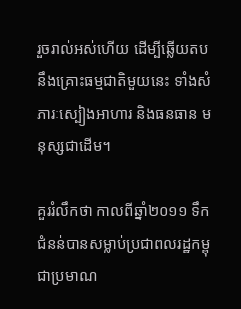រួចរាល់អស់ហើយ ដើម្បីឆ្លើយតបនឹងគ្រោះធម្មជាតិមួយនេះ ទាំងសំភារៈស្បៀងអាហារ និងធនធាន មនុស្សជាដើម។

គួររំលឹកថា កាលពីឆ្នាំ២០១១ ទឹកជំនន់បានសម្លាប់ប្រជាពលរដ្ឋកម្ពុជាប្រមាណ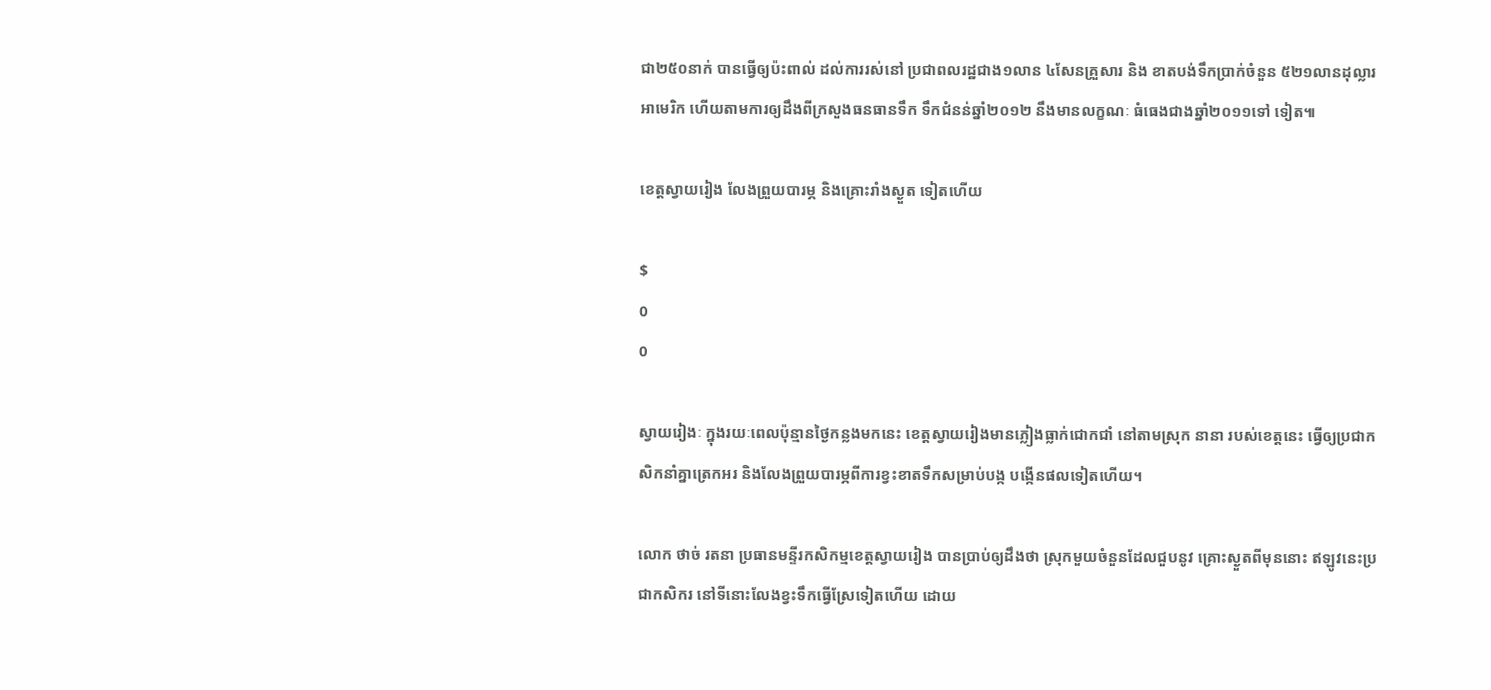ជា២៥០នាក់ បានធ្វើឲ្យប៉ះពាល់ ដល់ការរស់នៅ ប្រជាពលរដ្ឋជាង១លាន ៤សែនគ្រួសារ និង ខាតបង់ទឹកប្រាក់ចំនួន ៥២១លានដុល្លារអាមេរិក ហើយតាមការឲ្យដឹងពីក្រសួងធនធានទឹក ទឹកជំនន់ឆ្នាំ២០១២ នឹងមានលក្ខណៈ ធំធេងជាងឆ្នាំ២០១១ទៅ ទៀត៕

ខេត្តស្វាយរៀង លែងព្រួយបារម្ភ និងគ្រោះរាំងស្ងួត ទៀតហើយ

$
0
0

ស្វាយរៀងៈ ក្នុងរយៈពេលប៉ុន្មានថ្ងៃកន្លងមកនេះ ខេត្តស្វាយរៀងមានភ្លៀងធ្លាក់ជោកជាំ នៅតាមស្រុក នានា របស់ខេត្តនេះ ធ្វើឲ្យប្រជាកសិកនាំគ្នាត្រេកអរ និងលែងព្រួយបារម្ភពីការខ្វះខាតទឹកសម្រាប់បង្ក បង្កើនផលទៀតហើយ។

លោក ថាច់ រតនា ប្រធានមន្ទីរកសិកម្មខេត្តស្វាយរៀង បានប្រាប់ឲ្យដឹងថា ស្រុកមួយចំនួនដែលជួបនូវ គ្រោះស្ងួតពីមុននោះ ឥឡូវនេះប្រជាកសិករ នៅទីនោះលែងខ្វះទឹកធ្វើស្រែទៀតហើយ ដោយ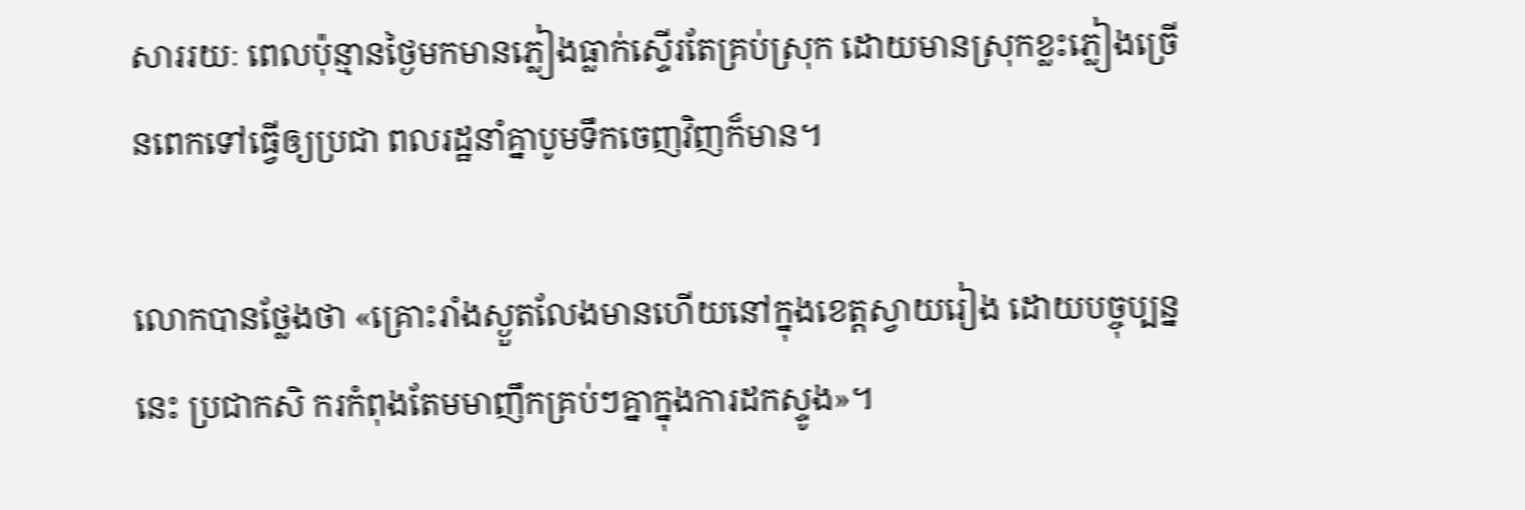សាររយៈ ពេលប៉ុន្មានថ្ងៃមកមានភ្លៀងធ្លាក់ស្ទើរតែគ្រប់ស្រុក ដោយមានស្រុកខ្លះភ្លៀងច្រើនពេកទៅធ្វើឲ្យប្រជា ពលរដ្ឋនាំគ្នាបូមទឹកចេញវិញក៏មាន។

លោកបានថ្លែងថា «គ្រោះរាំងស្ងួតលែងមានហើយនៅក្នុងខេត្តស្វាយរៀង ដោយបច្ចុប្បន្ននេះ ប្រជាកសិ ករកំពុងតែមមាញឹកគ្រប់ៗគ្នាក្នុងការដកស្ទូង»។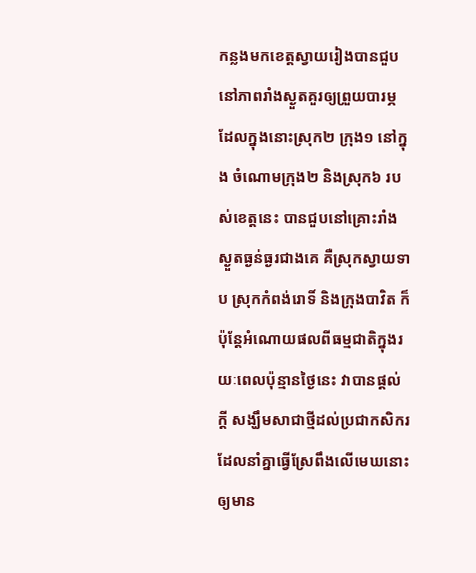កន្លងមកខេត្តស្វាយរៀងបានជួបនៅភាពរាំងស្ងួតគួរឲ្យព្រួយបារម្ភ ដែលក្នុងនោះស្រុក២ ក្រុង១ នៅក្នុង ចំណោមក្រុង២ និងស្រុក៦ របស់ខេត្តនេះ បានជួបនៅគ្រោះរាំងស្ងួតធ្ងន់ធ្ងរជាងគេ គឺស្រុកស្វាយទាប ស្រុកកំពង់រោទិ៍ និងក្រុងបាវិត ក៏ប៉ុន្តែអំណោយផលពីធម្មជាតិក្នុងរយៈពេលប៉ុន្មានថ្ងៃនេះ វាបានផ្ដល់ក្ដី សង្ឃឹមសាជាថ្មីដល់ប្រជាកសិករដែលនាំគ្នាធ្វើស្រែពឹងលើមេឃនោះឲ្យមាន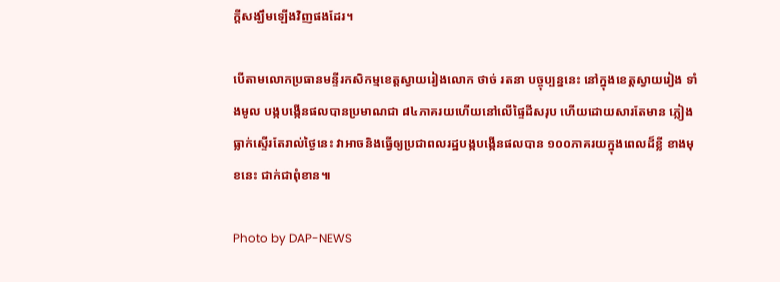ក្ដីសង្ឃឹមឡើងវិញផងដែរ។

បើតាមលោកប្រធានមន្ទីរកសិកម្មខេត្តស្វាយរៀងលោក ថាច់ រតនា បច្ចុប្បន្ននេះ នៅក្នុងខេត្តស្វាយរៀង ទាំងមូល បង្កបង្កើនផលបានប្រមាណជា ៨៤ភាគរយហើយនៅលើផ្ទៃដីសរុប ហើយដោយសារតែមាន ភ្លៀងធ្លាក់ស្ទើរតែរាល់ថ្ងៃនេះ វាអាចនិងធ្វើឲ្យប្រជាពលរដ្ឋបង្កបង្កើនផលបាន ១០០ភាគរយក្នុងពេលដ៏ខ្លី ខាងមុខនេះ ជាក់ជាពុំខាន៕

Photo by DAP-NEWS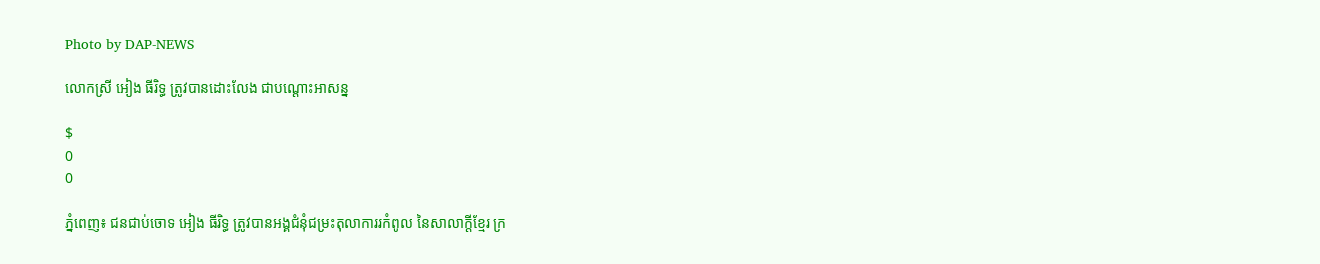Photo by DAP-NEWS

លោកស្រី អៀង ធីរិទ្ធ ត្រូវបានដោះលែង ជាបណ្តោះអាសន្ន

$
0
0

ភ្នំពេញ៖ ជនជាប់ចោទ អៀង ធីរិទ្ធ ត្រូវបានអង្គជំនុំជម្រះតុលាការរកំពូល នៃសាលាក្តីខ្មែរ ក្រ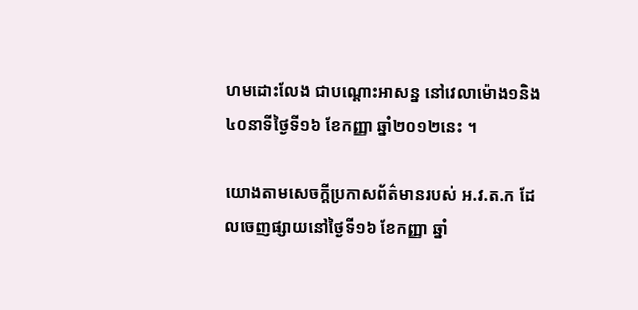ហមដោះលែង ជាបណ្តោះអាសន្ន នៅវេលាម៉ោង១និង៤០នាទីថ្ងៃទី១៦ ខែកញ្ញា ឆ្នាំ២០១២នេះ ។

យោងតាមសេចក្តីប្រកាសព័ត៌មានរបស់ អ.វ.ត.ក ដែលចេញផ្សាយនៅថ្ងៃទី១៦ ខែកញ្ញា ឆ្នាំ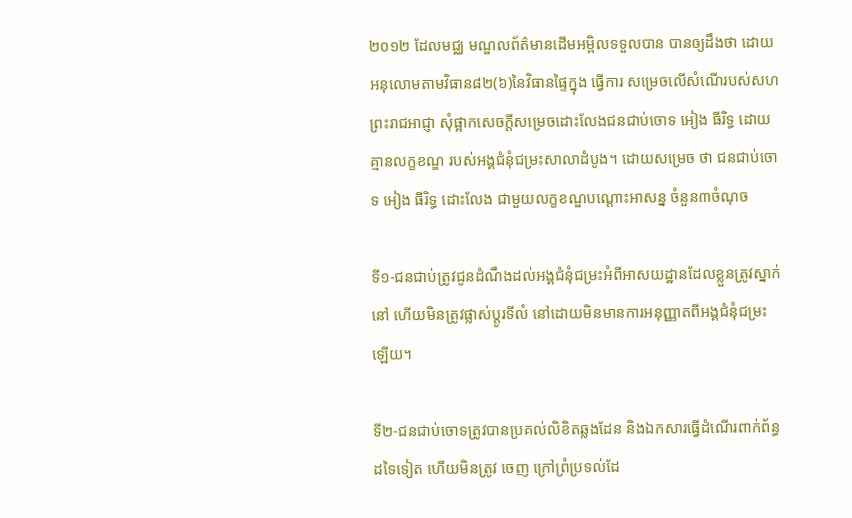២០១២ ដែលមជ្ឈ មណ្ឌលព័ត៌មានដើមអម្ពិលទទួលបាន បានឲ្យដឹងថា ដោយអនុលោមតាមវិធាន៨២(៦)នៃវិធានផ្ទៃក្នុង ធ្វើការ សម្រេចលើសំណើរបស់សហព្រះរាជអាជ្ញា សុំផ្អាកសេចក្តីសម្រេចដោះលែងជនជាប់ចោទ អៀង ធីរិទ្ធ ដោយគ្មានលក្ខខណ្ឌ របស់អង្គជំនុំជម្រះសាលាដំបូង។ ដោយសម្រេច ថា ជនជាប់ចោទ អៀង ធីរិទ្ធ ដោះលែង ជាមួយលក្ខខណ្ឌបណ្តោះអាសន្ន ចំនួន៣ចំណុច

ទី១-ជនជាប់ត្រូវជូនដំណឹងដល់អង្គជំនុំជម្រះអំពីអាសយដ្ឋានដែលខ្លួនត្រូវស្នាក់នៅ ហើយមិនត្រូវផ្លាស់ប្តូរទីលំ នៅដោយមិនមានការអនុញ្ញាតពីអង្គជំនុំជម្រះឡើយ។

ទី២-ជនជាប់ចោទត្រូវបានប្រគល់លិខិតឆ្លងដែន និងឯកសារធ្វើដំណើរពាក់ព័ន្ធដទៃទៀត ហើយមិនត្រូវ ចេញ ក្រៅព្រំប្រទល់ដែ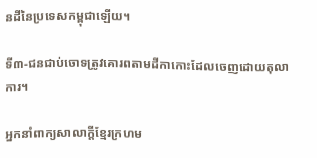នដីនៃប្រទេសកម្ពុជាឡើយ។

ទី៣-ជនជាប់ចោទត្រូវគោរពតាមដីកាកោះដែលចេញដោយតុលាការ។

អ្នកនាំពាក្យសាលាក្តីខ្មែរក្រហម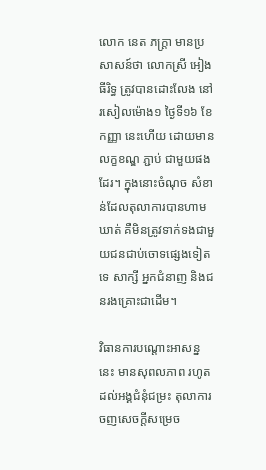លោក នេត ភក្រ្តា មានប្រសាសន៍ថា លោកស្រី អៀង ធីរិទ្ធ ត្រូវបានដោះលែង នៅរសៀលម៉ោង១ ថ្ងៃទី១៦ ខែកញ្ញា នេះហើយ ដោយមានលក្ខខណ្ឌ ភ្ជាប់ ជាមួយផងដែរ។ ក្នុងនោះចំណុច សំខាន់ដែលតុលាការបានហាមឃាត់ គឺមិនត្រូវទាក់ទងជាមួយជនជាប់ចោទផ្សេងទៀតទេ សាក្សី អ្នកជំនាញ និងជនរងគ្រោះជាដើម។

វិធានការបណ្តោះអាសន្ននេះ មានសុពលភាព រហូតដល់អង្គជំនុំជម្រះ តុលាការចញសេចក្តីសម្រេច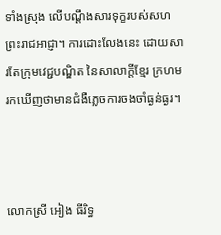ទាំងស្រុង លើបណ្តឹងសារទុក្ខរបស់សហព្រះរាជអាជ្ញា។ ការដោះលែងនេះ ដោយសារតែក្រុមវេជ្ជបណ្ឌិត នៃសាលាក្តីខ្មែរ ក្រហម រកឃើញថាមានជំងឺភ្លេចការចងចាំធ្ងន់ធ្ងរ។



លោកស្រី អៀង ធីរិទ្ធ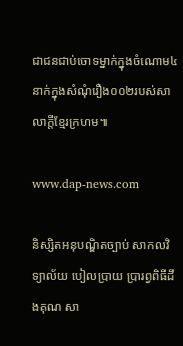ជាជនជាប់ចោទម្នាក់ក្នុងចំណោម៤នាក់ក្នុងសំណុំរឿង០០២របស់សាលាក្តីខ្មែរក្រហម៕

www.dap-news.com

និស្សិតអនុបណ្ឌិតច្បាប់ សាកលវិទ្យាល័យ បៀលប្រាយ ប្រារព្វពិធីដឹងគុណ សា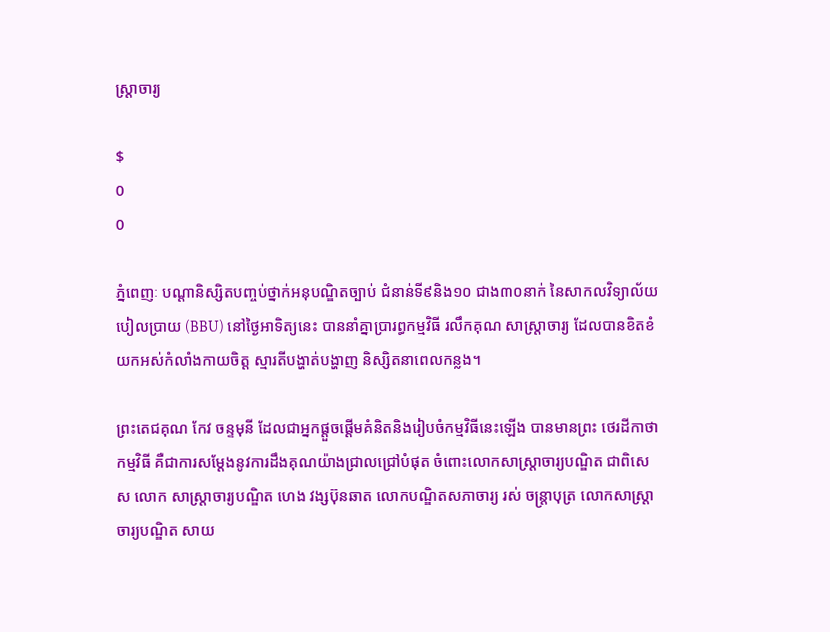ស្រ្តាចារ្យ

$
0
0

ភ្នំពេញៈ បណ្តានិស្សិតបញ្ចប់ថ្នាក់អនុបណ្ឌិតច្បាប់ ជំនាន់ទី៩និង១០ ជាង៣០នាក់ នៃសាកលវិទ្យាល័យ បៀលប្រាយ (BBU) នៅថ្ងៃអាទិត្យនេះ បាននាំគ្នាប្រារព្ធកម្មវិធី រលឹកគុណ សាស្រ្តាចារ្យ ដែលបានខិតខំ យកអស់កំលាំងកាយចិត្ត ស្មារតីបង្ហាត់បង្ហាញ និស្សិតនាពេលកន្លង។

ព្រះតេជគុណ កែវ ចន្ទមុនី ដែលជាអ្នកផ្តួចផ្តើមគំនិតនិងរៀបចំកម្មវិធីនេះឡើង បានមានព្រះ ថេរដីកាថា កម្មវិធី គឺជាការសម្តែងនូវការដឹងគុណយ៉ាងជ្រាលជ្រៅបំផុត ចំពោះលោកសាស្រ្តាចារ្យបណ្ឌិត ជាពិសេស លោក សាស្រ្តាចារ្យបណ្ឌិត ហេង វង្សប៊ុនឆាត លោកបណ្ឌិតសភាចារ្យ រស់ ចន្រ្តាបុត្រ លោកសាស្រ្តាចារ្យបណ្ឌិត សាយ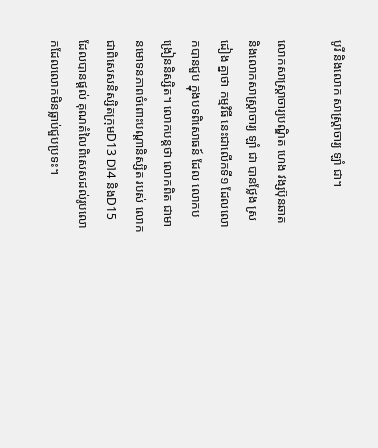បូរី និងលោក សាស្រ្តាចារ្យ ឡាំ ជា។

លោកសាស្រ្តាចារ្យបណ្ឌិត ហេង វង្សប៊ុនឆាត និងលោកសាស្រ្តាចារ្យ ឡាំ ជា បានថ្លែង ស្រដៀង គ្នាថា កម្មវិធី នេះជាលើកទី១ ដែលលោកបានជួប ក្នុងបទពិសោធន៍ ដែល លោកបង្រៀននិស្សិត។ លោកបន្តថា លោកពិត ជាមានមោទនភាពចំពោះបណ្តានិស្សិត របស់ លោកជាពិសេសនិស្សិតក្រុមD13 D14 និងD15 ដែលបានផ្តល់ គុណតំលៃពិសេសដល់រូបលោកដែលលោកមិនធ្លាប់ជួបប្រទះ។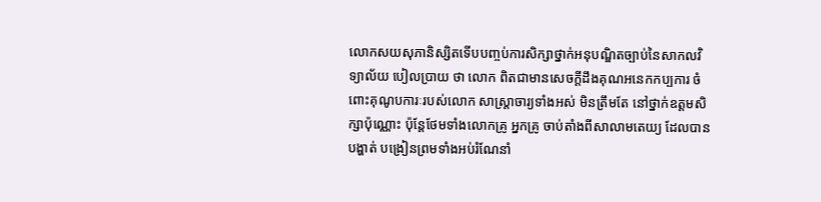លោកសយសុភានិស្សិតទើបបញ្ចប់ការសិក្សាថ្នាក់អនុបណ្ឌិតច្បាប់នៃសាកលវិទ្យាល័យ បៀលប្រាយ ថា លោក ពិតជាមានសេចក្តីដឹងគុណអនេកកប្បការ ចំពោះគុណូបការៈរបស់លោក សាស្រ្តាចារ្យទាំងអស់ មិនត្រឹមតែ នៅថ្នាក់ឧត្តមសិក្សាប៉ុណ្ណោះ ប៉ុន្តែថែមទាំងលោកគ្រូ អ្នកគ្រូ ចាប់តាំងពីសាលាមតេយ្យ ដែលបានបង្ហាត់ បង្រៀនព្រមទាំងអប់រំណែនាំ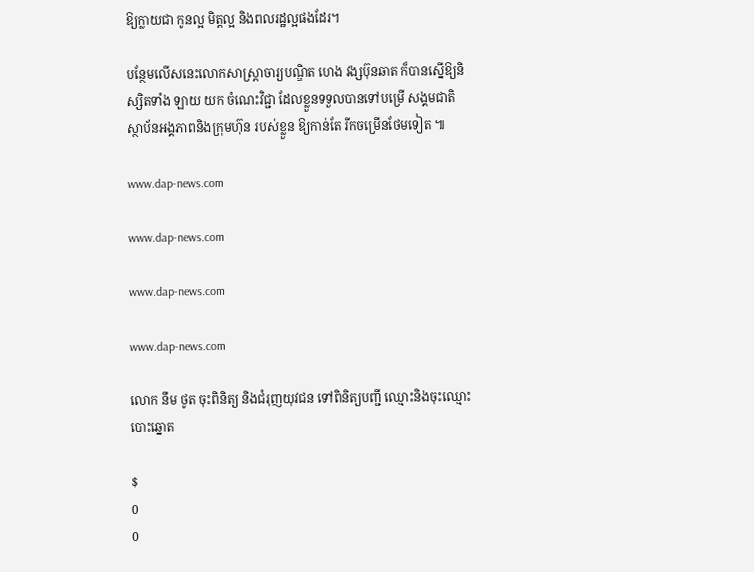ឱ្យក្លាយជា កូនល្អ មិត្តល្អ និងពលរដ្ឋល្អផងដែរ។

បន្ថែមលើសនេះលោកសាស្រ្តាចារ្យបណ្ឌិត ហេង វង្សប៊ុនឆាត ក៏បានស្នើឱ្យនិស្សិតទាំង ឡាយ យក ចំណេះវិជ្ជា ដែលខ្លួនទទួលបានទៅបម្រើ សង្គមជាតិ ស្ថាប័នអង្គភាពនិងក្រុមហ៊ុន របស់ខ្លួន ឱ្យកាន់តែ រីកចម្រើនថែមទៀត ៕

www.dap-news.com

www.dap-news.com

www.dap-news.com

www.dap-news.com

លោក នឹម ថូត ចុះពិនិត្យ និងជំរុញយុវជន ទៅពិនិត្យបញ្ជី ឈ្មោះនិងចុះឈ្មោះបោះឆ្នោត

$
0
0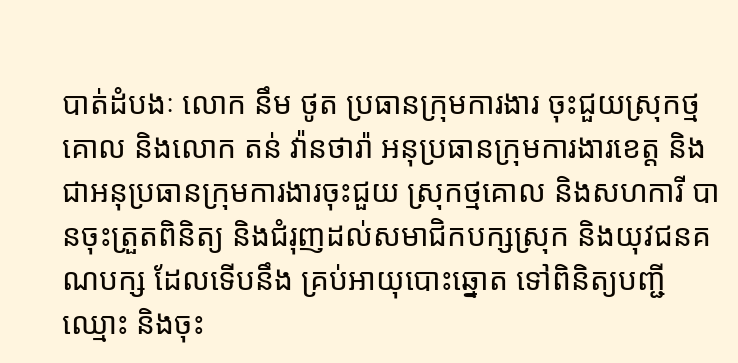បាត់ដំបងៈ លោក នឹម ថូត ប្រធានក្រុមការងារ ចុះជួយស្រុកថ្មគោល និងលោក តន់ វ៉ានថារ៉ា អនុប្រធានក្រុមការងារខេត្ត និងជាអនុប្រធានក្រុមការងារចុះជួយ ស្រុកថ្មគោល និងសហការី បានចុះត្រួតពិនិត្យ និងជំរុញដល់សមាជិកបក្សស្រុក និងយុវជនគណបក្ស ដែលទើបនឹង គ្រប់អាយុបោះឆ្នោត ទៅពិនិត្យបញ្ជីឈ្មោះ និងចុះ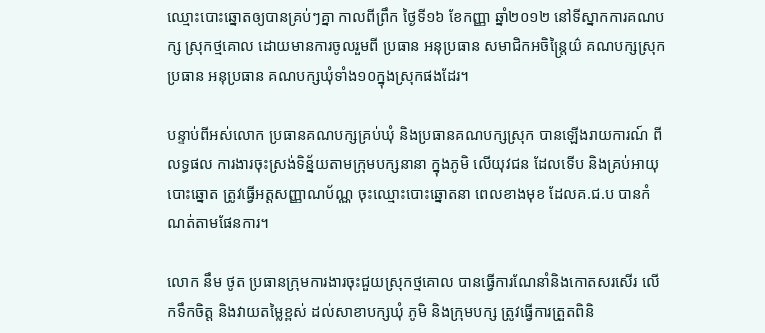ឈ្មោះបោះឆ្នោតឲ្យបានគ្រប់ៗគ្នា កាលពីព្រឹក ថ្ងៃទី១៦ ខែកញ្ញា ឆ្នាំ២០១២ នៅទីស្នាកការគណបក្ស ស្រុកថ្មគោល ដោយមានការចូលរួមពី ប្រធាន អនុប្រធាន សមាជិកអចិន្រ្តៃយ៌ គណបក្សស្រុក ប្រធាន អនុប្រធាន គណបក្សឃុំទាំង១០ក្នុងស្រុកផងដែរ។

បន្ទាប់ពីអស់លោក ប្រធានគណបក្សគ្រប់ឃុំ និងប្រធានគណបក្សស្រុក បានឡើងរាយការណ៍ ពីលទ្ធផល ការងារចុះស្រង់ទិន្ន័យតាមក្រុមបក្សនានា ក្នុងភូមិ លើយុវជន ដែលទើប និងគ្រប់អាយុបោះឆ្នោត ត្រូវធ្វើអត្តសញ្ញាណប័ណ្ណ ចុះឈ្មោះបោះឆ្នោតនា ពេលខាងមុខ ដែលគ.ជ.ប បានកំណត់តាមផែនការ។

លោក នឹម ថូត ប្រធានក្រុមការងារចុះជួយស្រុកថ្មគោល បានធ្វើការណែនាំនិងកោតសរសើរ លើកទឹកចិត្ត និងវាយតម្លៃខ្ពស់ ដល់សាខាបក្សឃុំ ភូមិ និងក្រុមបក្ស ត្រូវធ្វើការត្រួតពិនិ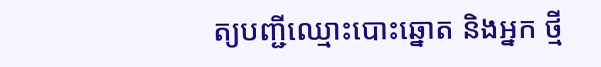ត្យបញ្ជីឈ្មោះបោះឆ្នោត និងអ្នក ថ្មី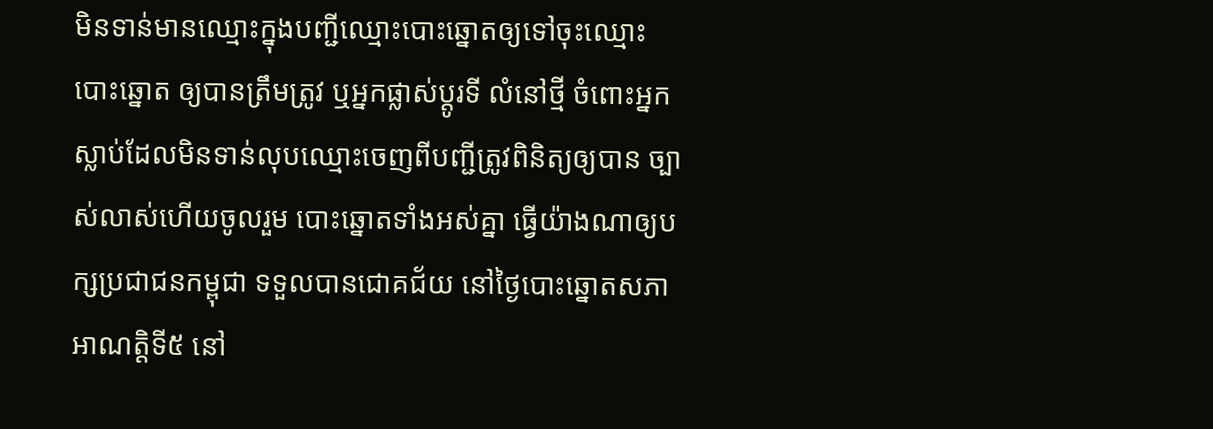មិនទាន់មានឈ្មោះក្នុងបញ្ជីឈ្មោះបោះឆ្នោតឲ្យទៅចុះឈ្មោះបោះឆ្នោត ឲ្យបានត្រឹមត្រូវ ឬអ្នកផ្លាស់ប្តូរទី លំនៅថ្មី ចំពោះអ្នកស្លាប់ដែលមិនទាន់លុបឈ្មោះចេញពីបញ្ជីត្រូវពិនិត្យឲ្យបាន ច្បាស់លាស់ហើយចូលរួម បោះឆ្នោតទាំងអស់គ្នា ធ្វើយ៉ាងណាឲ្យបក្សប្រជាជនកម្ពុជា ទទួលបានជោគជ័យ នៅថ្ងៃបោះឆ្នោតសភា អាណត្តិទី៥ នៅ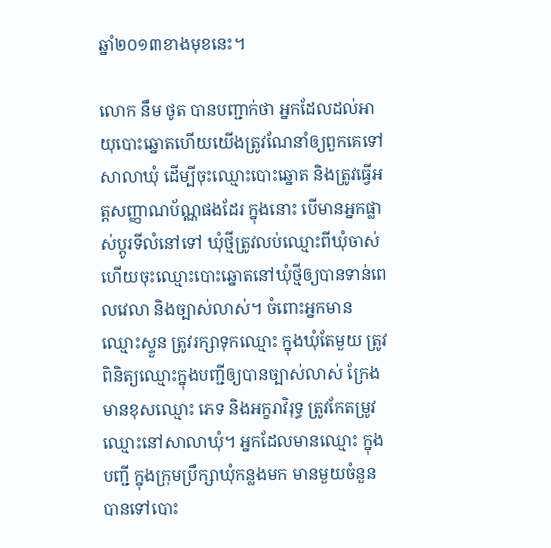ឆ្នាំ២០១៣ខាងមុខនេះ។

លោក នឹម ថូត បានបញ្ជាក់ថា អ្នកដែលដល់អាយុបោះឆ្នោតហើយយើងត្រូវណែនាំឲ្យពួកគេទៅសាលាឃុំ ដើម្បីចុះឈ្មោះបោះឆ្នោត និងត្រូវធ្វើអត្តសញ្ញាណប័ណ្ណផងដែរ ក្នុងនោះ បើមានអ្នកផ្លាស់ប្តូរទីលំនៅទៅ ឃុំថ្មីត្រូវលប់ឈ្មោះពីឃុំចាស់ហើយចុះឈ្មោះបោះឆ្នោតនៅឃុំថ្មីឲ្យបានទាន់ពេលវេលា និងច្បាស់លាស់។ ចំពោះអ្នកមានឈ្មោះស្ទួន ត្រូវរក្សាទុកឈ្មោះ ក្នុងឃុំតែមួយ ត្រូវពិនិត្យឈ្មោះក្នុងបញ្ជីឲ្យបានច្បាស់លាស់ ក្រែងមានខុសឈ្មោះ ភេទ និងអក្ខរាវិរុទ្ធ ត្រូវកែតម្រូវឈ្មោះនៅសាលាឃុំ។ អ្នកដែលមានឈ្មោះ ក្នុងបញ្ជី ក្នុងក្រុមប្រឹក្សាឃុំកន្លងមក មានមួយចំនួនបានទៅបោះ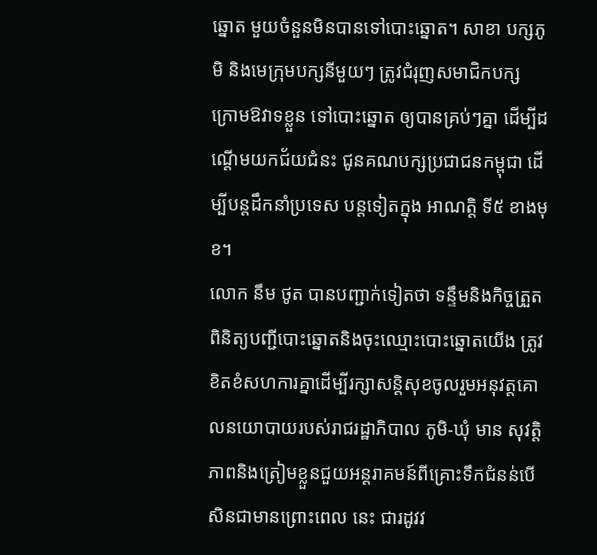ឆ្នោត មួយចំនួនមិនបានទៅបោះឆ្នោត។ សាខា បក្សភូមិ និងមេក្រុមបក្សនីមួយៗ ត្រូវជំរុញសមាជិកបក្ស ក្រោមឱវាទខ្លួន ទៅបោះឆ្នោត ឲ្យបានគ្រប់ៗគ្នា ដើម្បីដណ្តើមយកជ័យជំនះ ជូនគណបក្សប្រជាជនកម្ពុជា ដើម្បីបន្តដឹកនាំប្រទេស បន្តទៀតក្នុង អាណត្តិ ទី៥ ខាងមុខ។
លោក នឹម ថូត បានបញ្ជាក់ទៀតថា ទន្ទឹមនិងកិច្ចត្រួតពិនិត្យបញ្ជីបោះឆ្នោតនិងចុះឈ្មោះបោះឆ្នោតយើង ត្រូវខិតខំសហការគ្នាដើម្បីរក្សាសន្តិសុខចូលរួមអនុវត្តគោលនយោបាយរបស់រាជរដ្ឋាភិបាល ភូមិ-ឃុំ មាន សុវត្តិភាពនិងត្រៀមខ្លួនជួយអន្តរាគមន៍ពីគ្រោះទឹកជំនន់បើសិនជាមានព្រោះពេល នេះ ជារដូវវ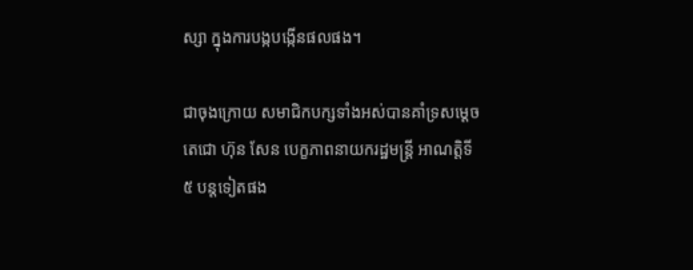ស្សា ក្នុងការបង្កបង្កើនផលផង។

ជាចុងក្រោយ សមាជិកបក្សទាំងអស់បានគាំទ្រសម្តេចតេជោ ហ៊ុន សែន បេក្ខភាពនាយករដ្ឋមន្រ្តី អាណត្តិទី៥ បន្តទៀតផង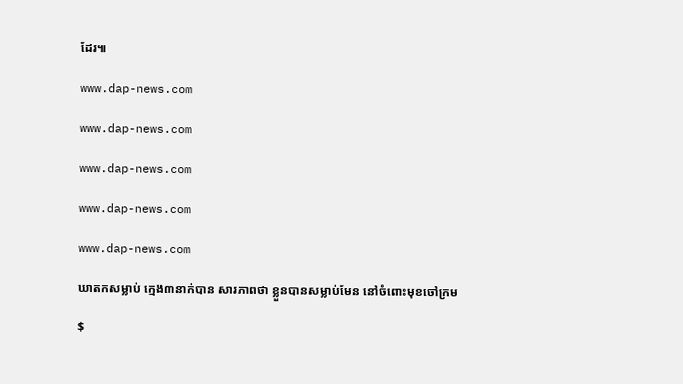ដែរ៕

www.dap-news.com

www.dap-news.com

www.dap-news.com

www.dap-news.com

www.dap-news.com

ឃាតកសម្លាប់ ក្មេង៣នាក់បាន សារភាពថា ខ្លួនបានសម្លាប់មែន នៅចំពោះមុខចៅក្រម

$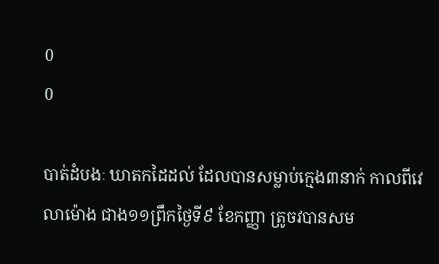0
0

បាត់ដំបងៈ ឃាតកដៃដល់ ដែលបានសម្លាប់ក្មេង៣នាក់ កាលពីវេលាម៉ោង ជាង១១ព្រឹកថ្ងៃទី៩ ខែកញ្ញា ត្រូចវបានសម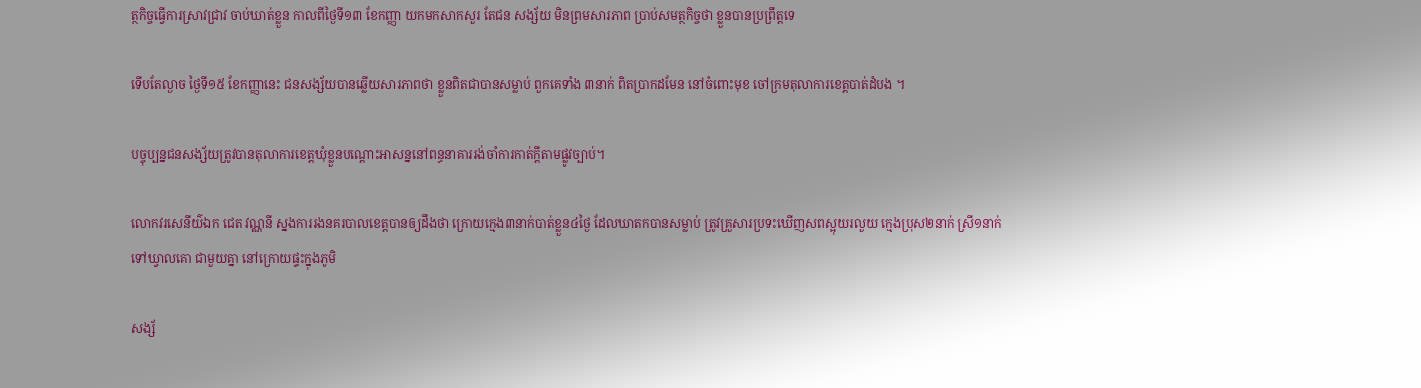ត្ថកិច្ចធ្វើការស្រាវជ្រាវ ចាប់ឃាត់ខ្លួន កាលពីថ្ងៃទី១៣ ខែកញ្ញា យកមកសាកសួរ តែជន សង្ស័យ មិនព្រមសារភាព ប្រាប់សមត្ថកិច្ចថា ខ្លួនបានប្រព្រឹត្តទេ

ទើបតែល្ងាច ថ្ងៃទី១៥ ខែកញ្ញានេះ ជនសង្ស័យបានឆ្លើយសារភាពថា ខ្លួនពិតជាបានសម្លាប់ ពួកគេទាំង ៣នាក់ ពិតប្រាកដមែន នៅចំពោះមុខ ចៅក្រមតុលាការខេត្តបាត់ដំបង ។

បច្ចុប្បន្នជនសង្ស័យត្រូវបានតុលាការខេត្តឃុំខ្លួនបណ្តោះអាសន្ននៅពន្ធនាគាររង់ចាំការកាត់ក្តីតាមផ្លូវច្បាប់។

លោកវរសេនីយ៌ឯក ជេត វណ្ណនី ស្នងការរងនគរបាលខេត្តបានឲ្យដឹងថា ក្រោយក្មេង៣នាក់បាត់ខ្លួន៤ថ្ងៃ ដែលឃាតកបានសម្លាប់ ត្រូវគ្រួសារប្រទះឃើញសពស្អុយរលួយ ក្មេងប្រុស២នាក់ ស្រី១នាក់ ទៅឃ្វាលគោ ជាមួយគ្នា នៅក្រោយផ្ទះក្នុងភូមិ

សង្ស័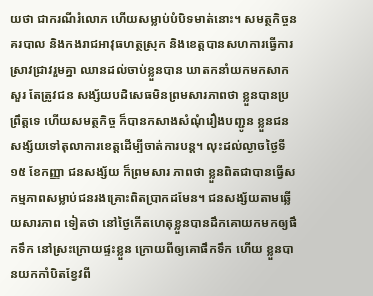យថា ជាករណីរំលោភ ហើយសម្លាប់បំបិទមាត់នោះ។ សមត្ថកិច្ចនគរបាល និងកងរាជអាវុធហត្ថស្រុក និងខេត្តបានសហការធ្វើការស្រាវជ្រាវរួមគ្នា ឈានដល់ចាប់ខ្លួនបាន ឃាតកនាំយកមកសាកសួរ តែត្រូវជន សង្ស័យបដិសេធមិនព្រមសារភាពថា ខ្លួនបានប្រព្រឹត្តទេ ហើយសមត្ថកិច្ច ក៏បានកសាងសំណុំរឿងបញ្ជូន ខ្លួនជនសង្ស័យទៅតុលាការខេត្តដើម្បីចាត់ការបន្ត។ លុះដល់ល្ងាចថ្ងៃទី១៥ ខែកញ្ញា ជនសង្ស័យ ក៏ព្រមសារ ភាពថា ខ្លួនពិតជាបានធ្វើសកម្មភាពសម្លាប់ជនរងគ្រោះពិតប្រាកដមែន។ ជនសង្ស័យតាមឆ្លើយសារភាព ទៀតថា នៅថ្ងៃកើតហេតុខ្លួនបានដឹកគោយកមកឲ្យផឹកទឹក នៅស្រះក្រោយផ្ទះខ្លួន ក្រោយពីឲ្យគោផឹកទឹក ហើយ ខ្លួនបានយកកាំបិតខ្វែវពី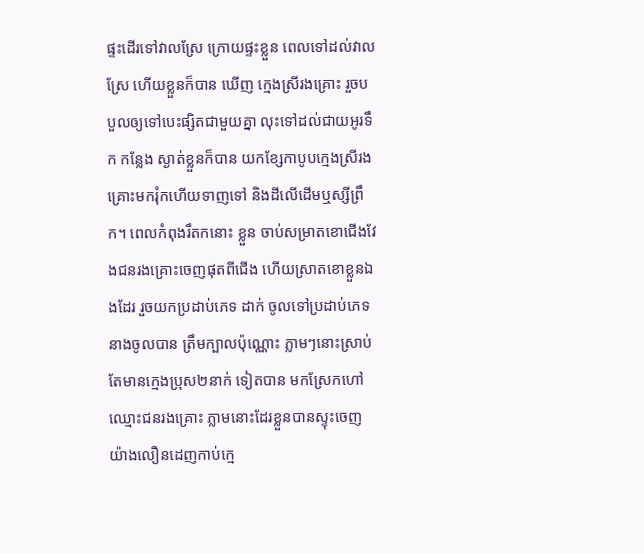ផ្ទះដើរទៅវាលស្រែ ក្រោយផ្ទះខ្លួន ពេលទៅដល់វាលស្រែ ហើយខ្លួនក៏បាន ឃើញ ក្មេងស្រីរងគ្រោះ រួចបបួលឲ្យទៅបេះផ្សិតជាមួយគ្នា លុះទៅដល់ជាយអូរទឹក កន្លែង ស្ងាត់ខ្លួនក៏បាន យកខ្សែកាបូបក្មេងស្រីរងគ្រោះមករុំកហើយទាញទៅ និងដីលើដើមឬស្សីព្រឹក។ ពេលកំពុងរឹតកនោះ ខ្លួន ចាប់សម្រាតខោជើងវែងជនរងគ្រោះចេញផុតពីជើង ហើយស្រាតខោខ្លួនឯងដែរ រួចយកប្រដាប់ភេទ ដាក់ ចូលទៅប្រដាប់ភេទនាងចូលបាន ត្រឹមក្បាលប៉ុណ្ណោះ ភ្លាមៗនោះស្រាប់តែមានក្មេងប្រុស២នាក់ ទៀតបាន មកស្រែកហៅ ឈ្មោះជនរងគ្រោះ ភ្លាមនោះដែរខ្លួនបានស្ទុះចេញយ៉ាងលឿនដេញកាប់ក្មេ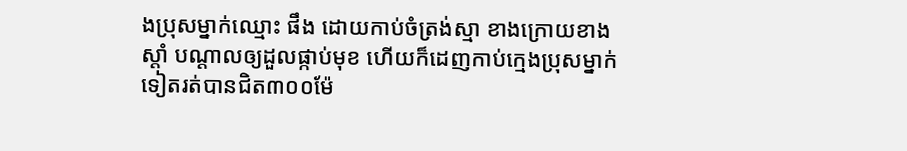ងប្រុសម្នាក់ឈ្មោះ ផឹង ដោយកាប់ចំត្រង់ស្មា ខាងក្រោយខាងស្តាំ បណ្តាលឲ្យដួលផ្កាប់មុខ ហើយក៏ដេញកាប់ក្មេងប្រុសម្នាក់ ទៀតរត់បានជិត៣០០ម៉ែ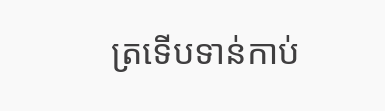ត្រទើបទាន់កាប់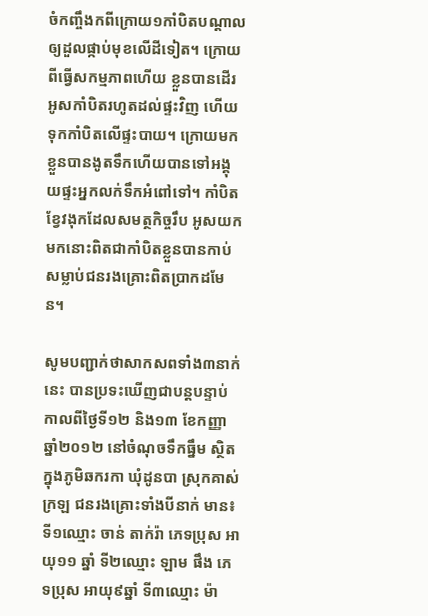ចំកញ្ចឹងកពីក្រោយ១កាំបិតបណ្តាលឲ្យដួលផ្កាប់មុខលើដីទៀត។ ក្រោយពីធ្វើសកម្មភាពហើយ ខ្លួនបានដើរអូសកាំបិតរហូតដល់ផ្ទះវិញ ហើយទុកកាំបិតលើផ្ទះបាយ។ ក្រោយមកខ្លួនបានងូតទឹកហើយបានទៅអង្គុយផ្ទះអ្នកលក់ទឹកអំពៅទៅ។ កាំបិតខ្វែវងុកដែលសមត្ថកិច្ចរឹប អូសយកមកនោះពិតជាកាំបិតខ្លួនបានកាប់សម្លាប់ជនរងគ្រោះពិតប្រាកដមែន។

សូមបញ្ជាក់ថាសាកសពទាំង៣នាក់នេះ បានប្រទះឃើញជាបន្តបន្ទាប់ កាលពីថ្ងៃទី១២ និង១៣ ខែកញ្ញា ឆ្នាំ២០១២ នៅចំណុចទឹកធ្នឹម ស្ថិតក្នុងភូមិឆករកា ឃុំដូនបា ស្រុកគាស់ក្រឡ ជនរងគ្រោះទាំងបីនាក់ មាន៖ ទី១ឈ្មោះ ចាន់ តាក់រ៉ា ភេទប្រុស អាយុ១១ ឆ្នាំ ទី២ឈ្មោះ ឡាម ផឹង ភេទប្រុស អាយុ៩ឆ្នាំ ទី៣ឈ្មោះ ម៉ា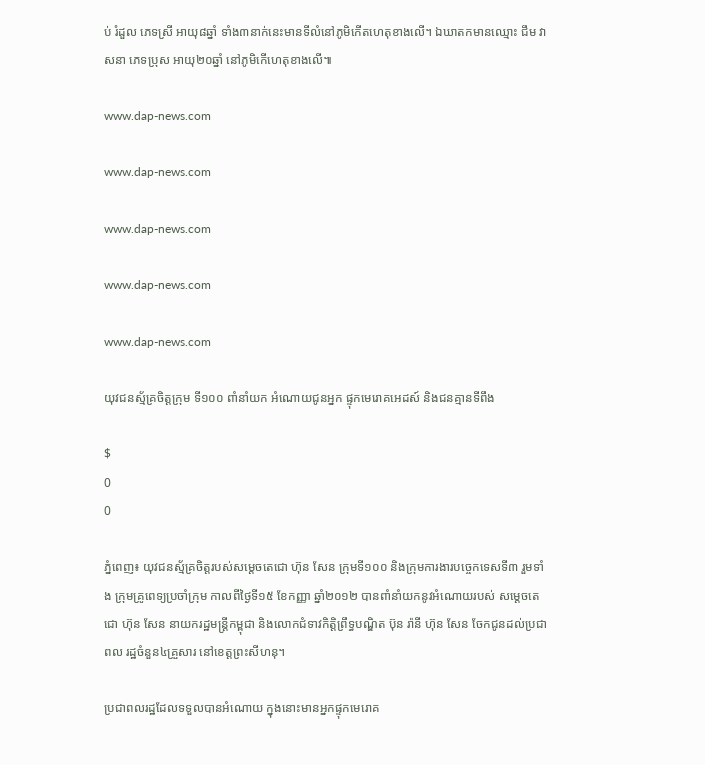ប់ រំដួល ភេទស្រី អាយុ៨ឆ្នាំ ទាំង៣នាក់នេះមានទីលំនៅភូមិកើតហេតុខាងលើ។ ឯឃាតកមានឈ្មោះ ជឹម វាសនា ភេទប្រុស អាយុ២០ឆ្នាំ នៅភូមិកើហេតុខាងលើ៕

www.dap-news.com

www.dap-news.com

www.dap-news.com

www.dap-news.com

www.dap-news.com

យុវជនស្ម័គ្រចិត្ដក្រុម ទី១០០ ពាំនាំយក អំណោយជូនអ្នក ផ្ទុកមេរោគអេដស៍ និងជនគ្មានទីពឹង

$
0
0

ភ្នំពេញ៖ យុវជនស្ម័គ្រចិត្តរបស់សម្ដេចតេជោ ហ៊ុន សែន ក្រុមទី១០០ និងក្រុមការងារបច្ចេកទេសទី៣ រួមទាំង ក្រុមគ្រូពេទ្យប្រចាំក្រុម កាលពីថ្ងៃទី១៥ ខែកញ្ញា ឆ្នាំ២០១២ បានពាំនាំយកនូវអំណោយរបស់ សម្ដេចតេជោ ហ៊ុន សែន នាយករដ្ឋមន្រ្ដីកម្ពុជា និងលោកជំទាវកិត្តិព្រឹទ្ធបណ្ឌិត ប៊ុន រ៉ានី ហ៊ុន សែន ចែកជូនដល់ប្រជាពល រដ្ឋចំនួន៤គ្រួសារ នៅខេត្តព្រះសីហនុ។

ប្រជាពលរដ្ឋដែលទទួលបានអំណោយ ក្នុងនោះមានអ្នកផ្ទុកមេរោគ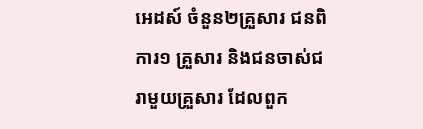អេដស៍ ចំនួន២គ្រួសារ ជនពិការ១ គ្រួសារ និងជនចាស់ជរាមួយគ្រួសារ ដែលពួក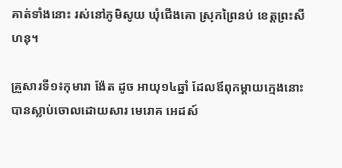គាត់ទាំងនោះ រស់នៅភូមិសូយ ឃុំជើងគោ ស្រុកព្រៃនប់ ខេត្តព្រះសីហនុ។

គ្រួសារទី១៖កុមារា ង៉ែត ដូច អាយុ១៤ឆ្នាំ ដែលឪពុកម្ដាយក្មេងនោះ បានស្លាប់ចោលដោយសារ មេរោគ អេដស៍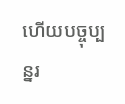ហើយបច្ចុប្បន្នរ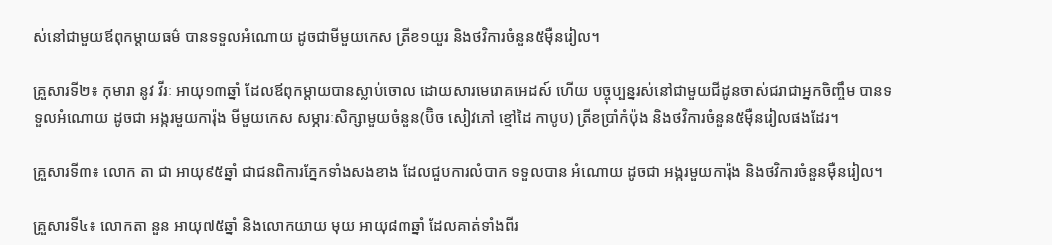ស់នៅជាមួយឪពុកម្ដាយធម៌ បានទទួលអំណោយ ដូចជាមីមួយកេស ត្រីខ១យួរ និងថវិការចំនួន៥ម៉ឺនរៀល។

គ្រួសារទី២៖ កុមារា នូវ វីរៈ អាយុ១៣ឆ្នាំ ដែលឪពុកម្ដាយបានស្លាប់ចោល ដោយសារមេរោគអេដស៍ ហើយ បច្ចុប្បន្នរស់នៅជាមួយជីដូនចាស់ជរាជាអ្នកចិញ្ចឹម បានទទួលអំណោយ ដូចជា អង្ករមួយការ៉ុង មីមួយកេស សម្ភារៈសិក្សាមួយចំនួន(ប៊ិច សៀវភៅ ខ្មៅដៃ កាបូប) ត្រីខប្រាំកំប៉ុង និងថវិការចំនួន៥ម៉ឺនរៀលផងដែរ។

គ្រួសារទី៣៖ លោក តា ជា អាយុ៩៥ឆ្នាំ ជាជនពិការភ្នែកទាំងសងខាង ដែលជួបការលំបាក ទទួលបាន អំណោយ ដូចជា អង្ករមួយការ៉ុង និងថវិការចំនួនម៉ឺនរៀល។

គ្រួសារទី៤៖ លោកតា នួន អាយុ៧៥ឆ្នាំ និងលោកយាយ មុយ អាយុ៨៣ឆ្នាំ ដែលគាត់ទាំងពីរ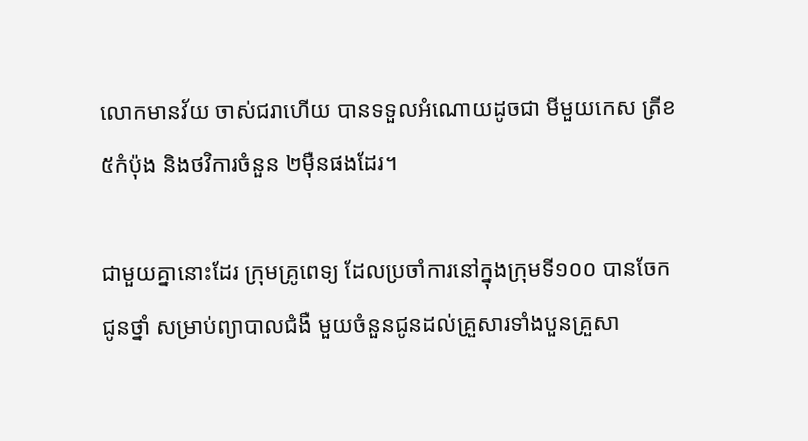លោកមានវ័យ ចាស់ជរាហើយ បានទទួលអំណោយដូចជា មីមួយកេស ត្រីខ៥កំប៉ុង និងថវិការចំនួន ២ម៉ឺនផងដែរ។

ជាមួយគ្នានោះដែរ ក្រុមគ្រូពេទ្យ ដែលប្រចាំការនៅក្នុងក្រុមទី១០០ បានចែកជូនថ្នាំ សម្រាប់ព្យាបាលជំងឺ មួយចំនួនជូនដល់គ្រួសារទាំងបួនគ្រួសា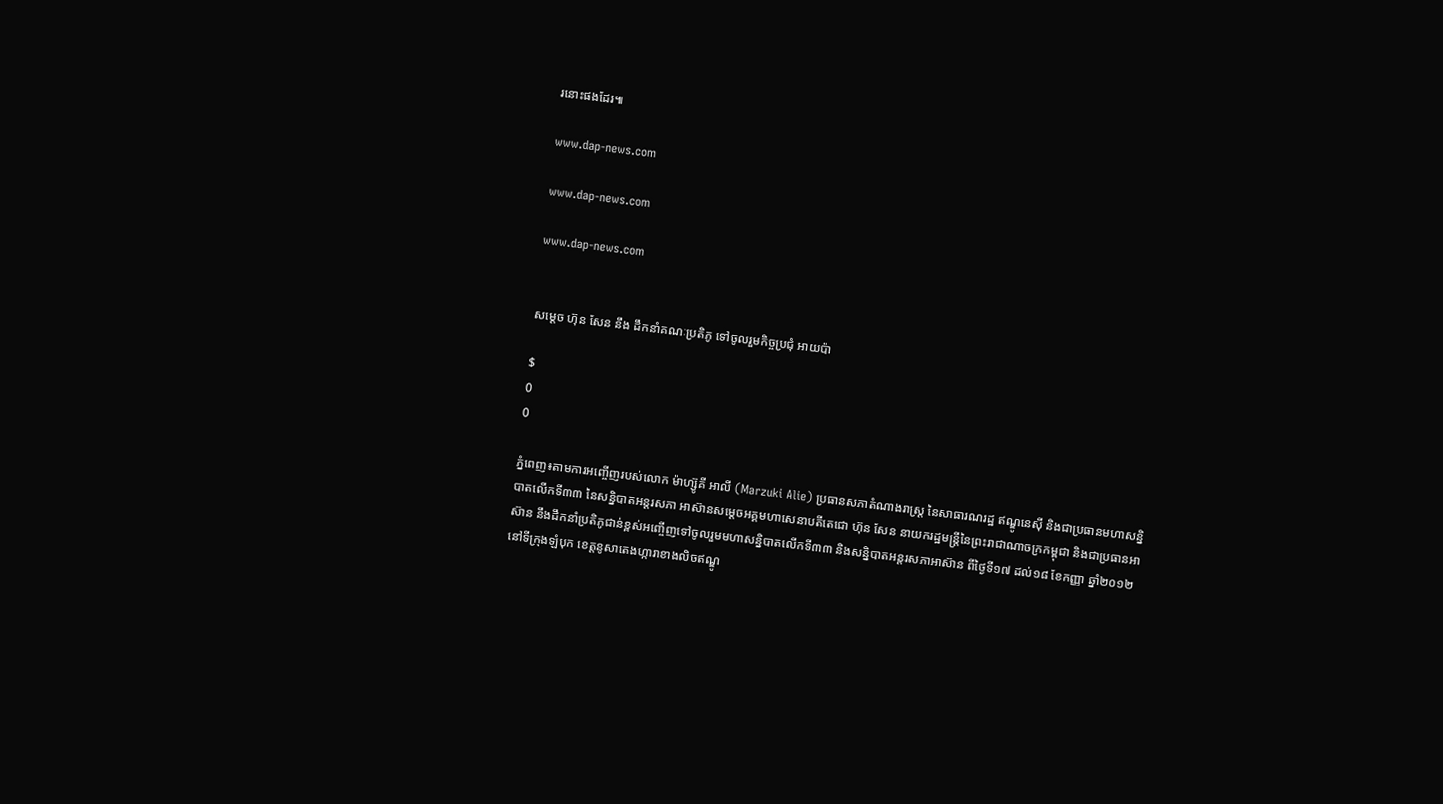រនោះផងដែរ៕

www.dap-news.com

www.dap-news.com

www.dap-news.com


សម្តេច ហ៊ុន សែន នឹង ដឹកនាំគណៈប្រតិភូ ទៅចូលរួមកិច្ចប្រជុំ អាយប៉ា

$
0
0

ភ្នំពេញ៖តាមការអញ្ចើញរបស់លោក ម៉ាហ្ស៊ូគី អាលី (Marzuki Alie) ប្រធានសភាតំណាងរាស្រ្ត នៃសាធារណរដ្ឋ ឥណ្ឌូនេស៊ី និងជាប្រធានមហាសន្និបាតលើកទី៣៣ នៃសន្និបាតអន្តរសភា អាស៊ានសម្តេចអគ្គមហាសេនាបតីតេជោ ហ៊ុន សែន នាយករដ្ឋមន្រ្តីនៃព្រះរាជាណាចក្រកម្ពុជា និងជាប្រធានអាស៊ាន នឹងដឹកនាំប្រតិភូជាន់ខ្ពស់អញ្ចើញទៅចូលរួមមហាសន្និបាតលើកទី៣៣ និងសន្និបាតអន្តរសភាអាស៊ាន ពីថ្ងៃទី១៧ ដល់១៨ ខែកញ្ញា ឆ្នាំ២០១២ នៅទីក្រុងឡំបុក ខេត្តនូសាតេងហ្ការាខាងលិចឥណ្ឌូ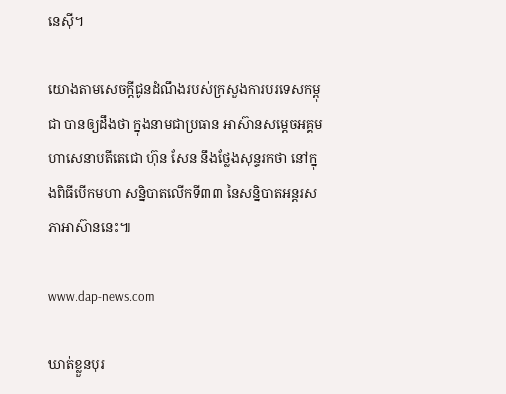នេស៊ី។

យោងតាមសេចក្តីជូនដំណឹងរបស់ក្រសួងការបរទេសកម្ពុជា បានឲ្យដឹងថា ក្នុងនាមជាប្រធាន អាស៊ានសម្តេចអគ្គមហាសេនាបតីតេជោ ហ៊ុន សែន នឹងថ្លែងសុន្ទរកថា នៅក្នុងពិធីបើកមហា សន្និបាតលើកទី៣៣ នៃសន្និបាតអន្តរសភាអាស៊ាននេះ៕

www.dap-news.com

ឃាត់ខ្លួនបុរ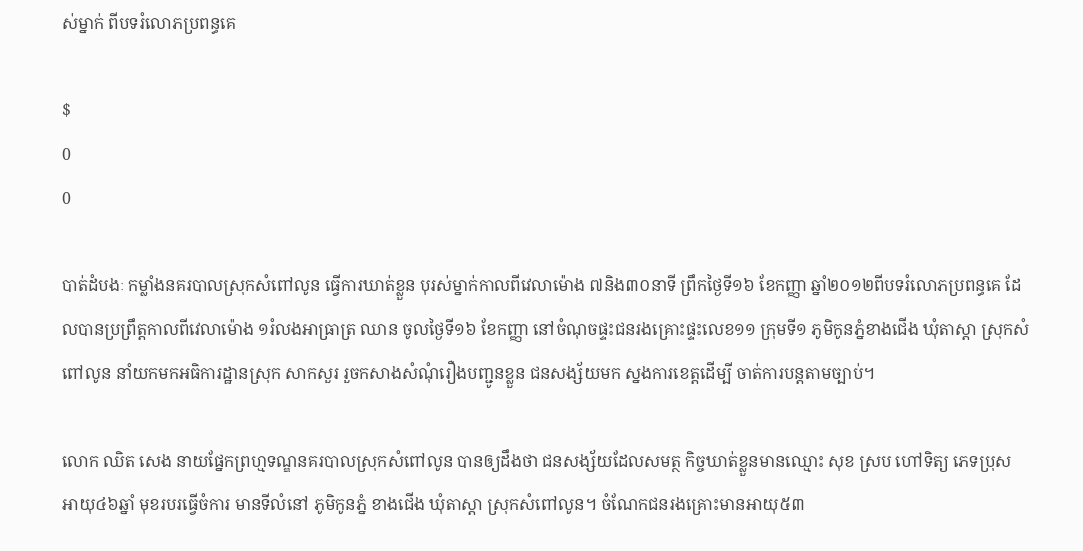ស់ម្នាក់ ពីបទរំលោភប្រពន្ធគេ

$
0
0

បាត់ដំបងៈ កម្លាំងនគរបាលស្រុកសំពៅលូន ធ្វើការឃាត់ខ្លួន បុរស់ម្នាក់កាលពីវេលាម៉ោង ៧និង៣០នាទី ព្រឹកថ្ងៃទី១៦ ខែកញ្ញា ឆ្នាំ២០១២ពីបទរំលោភប្រពន្ធគេ ដែលបានប្រព្រឹត្តកាលពីវេលាម៉ោង ១រំលងអាធ្រាត្រ ឈាន ចូលថ្ងៃទី១៦ ខែកញ្ញា នៅចំណុចផ្ទះជនរងគ្រោះផ្ទះលេខ១១ ក្រុមទី១ ភូមិកូនភ្នំខាងជើង ឃុំតាស្តា ស្រុកសំពៅលូន នាំយកមកអធិការដ្ឋានស្រុក សាកសួរ រួចកសាងសំណុំរឿងបញ្ជូនខ្លួន ជនសង្ស័យមក ស្នងការខេត្តដើម្បី ចាត់ការបន្តតាមច្បាប់។

លោក ឈិត សេង នាយផ្នែកព្រហ្មទណ្ឌនគរបាលស្រុកសំពៅលូន បានឲ្យដឹងថា ជនសង្ស័យដែលសមត្ថ កិច្ចឃាត់ខ្លួនមានឈ្មោះ សុខ ស្រប ហៅទិត្យ ភេទប្រុស អាយុ៤៦ឆ្នាំ មុខរបរធ្វើចំការ មានទីលំនៅ ភូមិកូនភ្នំ ខាងជើង ឃុំតាស្តា ស្រុកសំពៅលូន។ ចំណែកជនរងគ្រោះមានអាយុ៥៣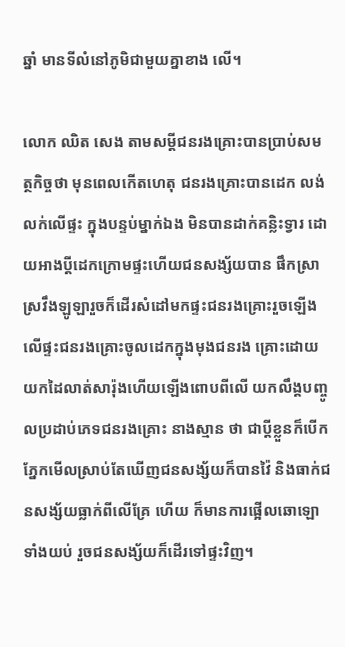ឆ្នាំ មានទីលំនៅភូមិជាមួយគ្នាខាង លើ។

លោក ឈិត សេង តាមសម្តីជនរងគ្រោះបានប្រាប់សមត្ថកិច្ចថា មុនពេលកើតហេតុ ជនរងគ្រោះបានដេក លង់លក់លើផ្ទះ ក្នុងបន្ទប់ម្នាក់ឯង មិនបានដាក់គន្លិះទ្វារ ដោយអាងប្តីដេកក្រោមផ្ទះហើយជនសង្ស័យបាន ផឹកស្រាស្រវឹងឡូឡារួចក៏ដើរសំដៅមកផ្ទះជនរងគ្រោះរួចឡើងលើផ្ទះជនរងគ្រោះចូលដេកក្នុងមុងជនរង គ្រោះដោយយកដៃលាត់សារ៉ុងហើយឡើងពោបពីលើ យកលឹង្គបញ្ចូលប្រដាប់ភេទជនរងគ្រោះ នាងស្មាន ថា ជាប្តីខ្លួនក៏បើកភ្នែកមើលស្រាប់តែឃើញជនសង្ស័យក៏បានវ៉ៃ និងធាក់ជនសង្ស័យធ្លាក់ពីលើគ្រែ ហើយ ក៏មានការផ្អើលឆោឡោទាំងយប់ រួចជនសង្ស័យក៏ដើរទៅផ្ទះវិញ។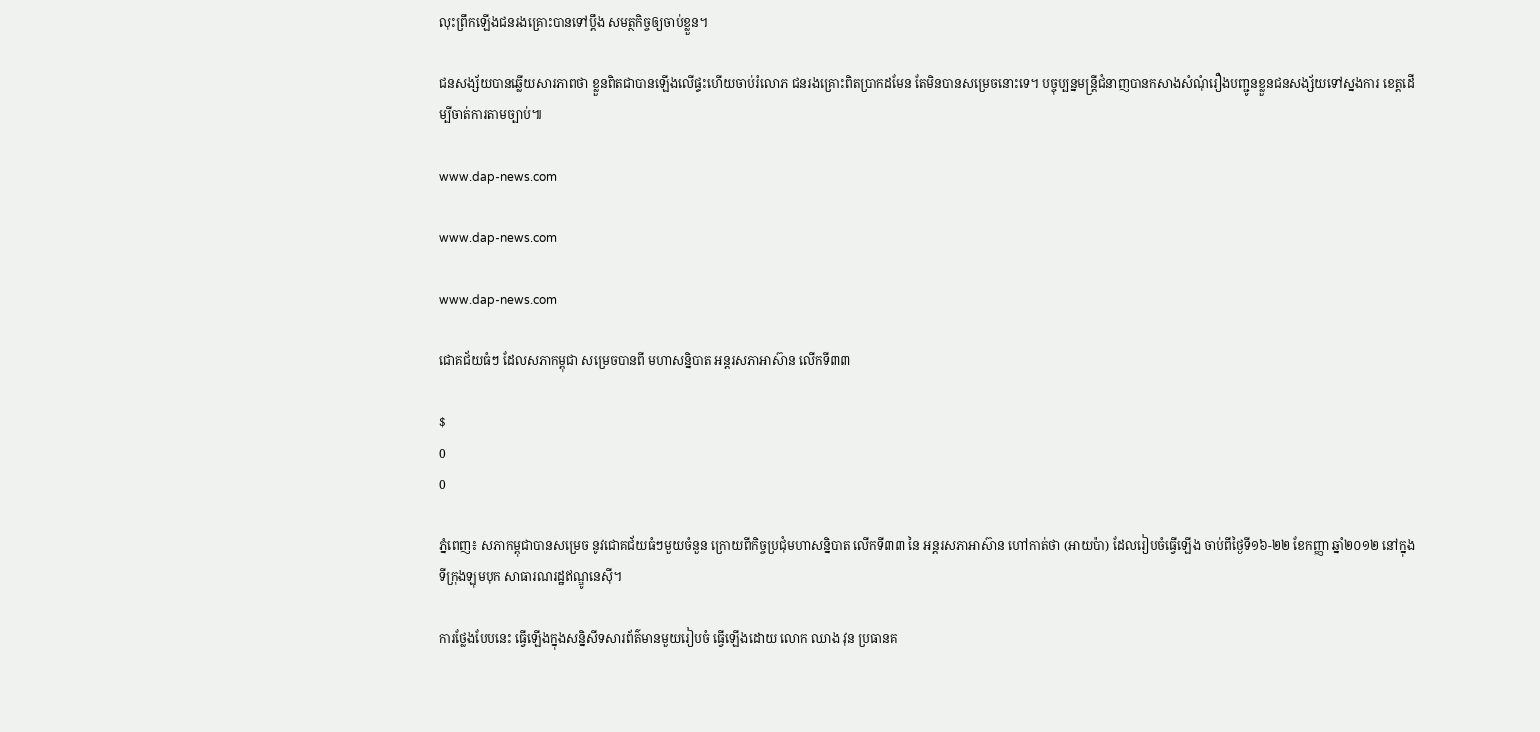លុះព្រឹកឡើងជនរងគ្រោះបានទៅប្តឹង សមត្ថកិច្ចឲ្យចាប់ខ្លួន។

ជនសង្ស័យបានឆ្លើយសារភាពថា ខ្លួនពិតជាបានឡើងលើផ្ទះហើយចាប់រំលោភ ជនរងគ្រោះពិតប្រាកដមែន តែមិនបានសម្រេចនោះទេ។ បច្ចុប្បន្នមន្ត្រីជំនាញបានកសាងសំណុំរឿងបញ្ជូនខ្លួនជនសង្ស័យទៅស្នងការ ខេត្តដើម្បីចាត់ការតាមច្បាប់៕

www.dap-news.com

www.dap-news.com

www.dap-news.com

ជោគជ័យធំៗ ដែលសភាកម្ពុជា សម្រេចបានពី មហាសន្និបាត អន្តរសភាអាស៊ាន លើកទី៣៣

$
0
0

ភ្នំពេញ៖ សភាកម្ពុជាបានសម្រេច នូវជោគជ័យធំៗមួយចំនួន ក្រោយពីកិច្ចប្រជុំមហាសន្និបាត លើកទី៣៣ នៃ អន្តរសភាអាស៊ាន ហៅកាត់ថា (អាយប៉ា) ដែលរៀបចំធ្វើឡើង ចាប់ពីថ្ងៃទី១៦-២២ ខែកញ្ញា ឆ្នាំ២០១២ នៅក្នុង ទីក្រុងឡុមបុក សាធារណរដ្ឋឥណ្ឌូនេស៊ី។

ការថ្លែងបែបនេះ ធ្វើឡើងក្នុងសន្និសីទសារព័ត៌មានមួយរៀបចំ ធ្វើឡើងដោយ លោក ឈាង វុន ប្រធានគ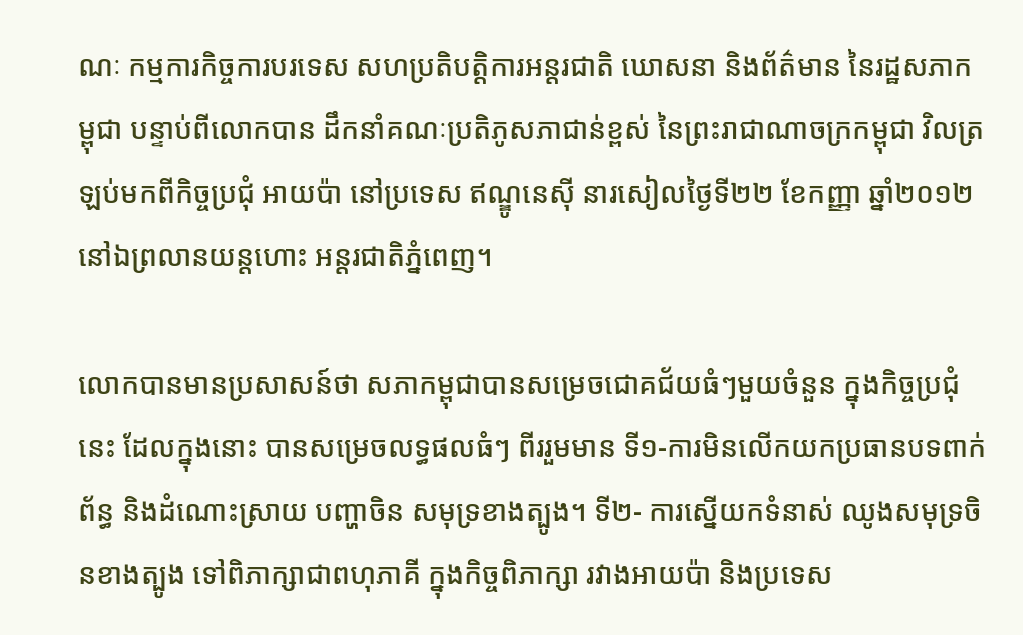ណៈ កម្មការកិច្ចការបរទេស សហប្រតិបត្តិការអន្តរជាតិ ឃោសនា និងព័ត៌មាន នៃរដ្ឋសភាកម្ពុជា បន្ទាប់ពីលោកបាន ដឹកនាំគណៈប្រតិភូសភាជាន់ខ្ពស់ នៃព្រះរាជាណាចក្រកម្ពុជា វិលត្រឡប់មកពីកិច្ចប្រជុំ អាយប៉ា នៅប្រទេស ឥណ្ឌូនេស៊ី នារសៀលថ្ងៃទី២២ ខែកញ្ញា ឆ្នាំ២០១២ នៅឯព្រលានយន្តហោះ អន្តរជាតិភ្នំពេញ។

លោកបានមានប្រសាសន៍ថា សភាកម្ពុជាបានសម្រេចជោគជ័យធំៗមួយចំនួន ក្នុងកិច្ចប្រជុំនេះ ដែលក្នុងនោះ បានសម្រេចលទ្ធផលធំៗ ពីររួមមាន ទី១-ការមិនលើកយកប្រធានបទពាក់ព័ន្ធ និងដំណោះស្រាយ បញ្ហាចិន សមុទ្រខាងត្បូង។ ទី២- ការស្នើយកទំនាស់ ឈូងសមុទ្រចិនខាងត្បូង ទៅពិភាក្សាជាពហុភាគី ក្នុងកិច្ចពិភាក្សា រវាងអាយប៉ា និងប្រទេស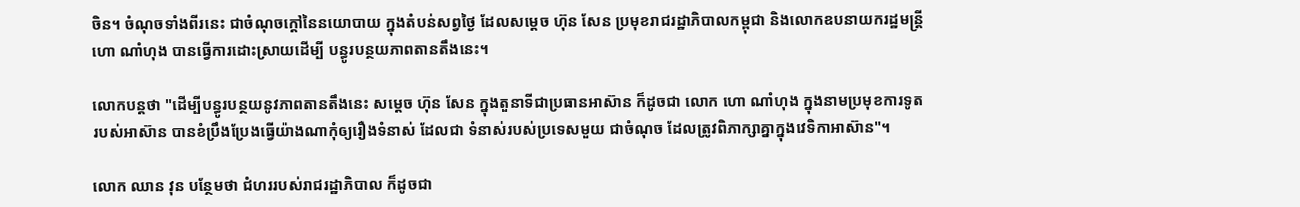ចិន។ ចំណុចទាំងពីរនេះ ជាចំណុចក្តៅនៃនយោបាយ ក្នុងតំបន់សព្វថ្ងៃ ដែលសម្តេច ហ៊ុន សែន ប្រមុខរាជរដ្ឋាភិបាលកម្ពុជា និងលោកឧបនាយករដ្ឋមន្រ្តី ហោ ណាំហុង បានធ្វើការដោះស្រាយដើម្បី បន្ធូរបន្ថយភាពតានតឹងនេះ។

លោកបន្តថា "ដើម្បីបន្ធូរបន្ថយនូវភាពតានតឹងនេះ សម្តេច ហ៊ុន សែន ក្នុងតួនាទីជាប្រធានអាស៊ាន ក៏ដូចជា លោក ហោ ណាំហុង ក្នុងនាមប្រមុខការទូតរបស់អាស៊ាន បានខំប្រឹងប្រែងធ្វើយ៉ាងណាកុំឲ្យរឿងទំនាស់ ដែលជា ទំនាស់របស់ប្រទេសមួយ ជាចំណុច ដែលត្រូវពិភាក្សាគ្នាក្នុងវេទិកាអាស៊ាន"។

លោក ឈាន វុន បន្ថែមថា ជំហររបស់រាជរដ្ឋាភិបាល ក៏ដូចជា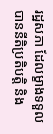រដ្ឋសភា ដែលម្ខាងទទួលបាននីតិប្រតិបត្តិ និង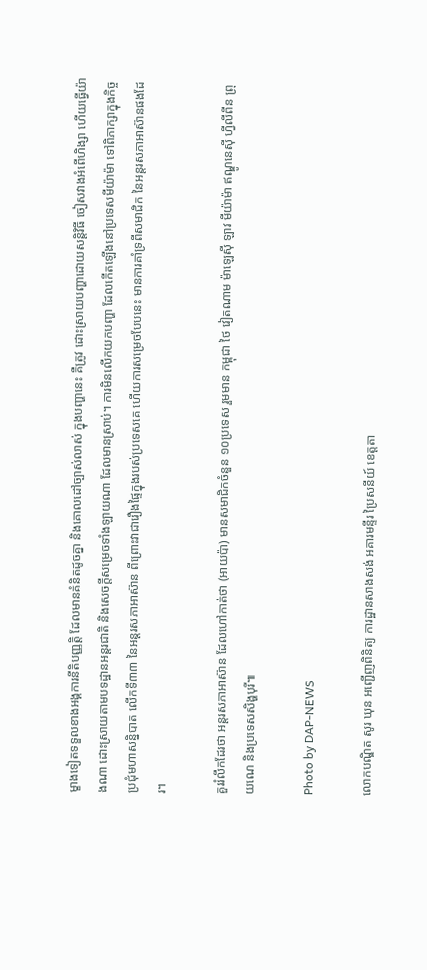ម្ខាងទៀតទទួលខាងអង្គការនីតិបញ្ញត្តិ ដែលមានគំនិតដូចគ្នា និងគោលដៅច្បាស់លាស់ ក្នុងបញ្ហានេះ គឺត្រូវ ដោះស្រាយបញ្ហាដោយសន្តិវិធី ចៀសវាងអំពើហិង្សា ហើយធ្វើយ៉ាងណា ដោះស្រាយតាមបទដ្ឋានអន្តរជាតិ និងសេចក្តីសម្រេចទាំងឡាយណា ដែលមានស្រាប់។ ការមិនលើកយកបញ្ហា ដែលកើតឡើងនៅប្រទេសមីយ៉ាម៉ា ទៅពិភាក្សាក្នុងកិច្ចប្រជុំមហាសន្និបាត លើកទី៣៣ នៃអន្តរសភាអាស៊ាន ពីព្រោះវាជារឿងផ្ទៃក្នុងរបស់ប្រទេសគេ ហើយការសម្រេចបែបនេះ មានការគាំទ្រពីសមាជិក នៃអន្តរសភាអាស៊ានផងដែរ។

គួររំលឹកដែរថា អន្តរសភាអាស៊ាន ដែលហៅកាត់ថា (អាយប៉ា) មានសមាជិកចំនួន ១០ប្រទេស រួមមាន កម្ពុជា ថៃ វៀតណាម ម៉ាឡេស៊ី ឡាវ មីយ៉ាម៉ា ឥណ្ឌូនេស៊ី ហ្វីលីពីន ព្រុយណេ និងប្រទេសសិង្ហបុរី៕

Photo by DAP-NEWS

លោកបណ្ឌិត សូរ ឃុន អញ្ជើញពិនិត្យ ការដ្ឋានសាងសង់ អគារមន្ទីរ ប្រៃសនីយ៍ ខេត្តតា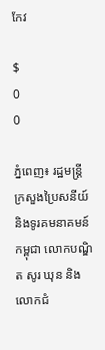កែវ

$
0
0

ភ្នំពេញ៖ រដ្ឋមន្រ្ដីក្រសួងប្រៃសនីយ៍ និងទូរគមនាគមន៍កម្ពុជា លោកបណ្ឌិត សូរ ឃុន និងលោកជំ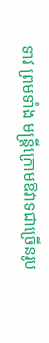ទាវ ព្រមទាំង មន្រ្ដីក្រោមឱវាទជាច្រើនរូប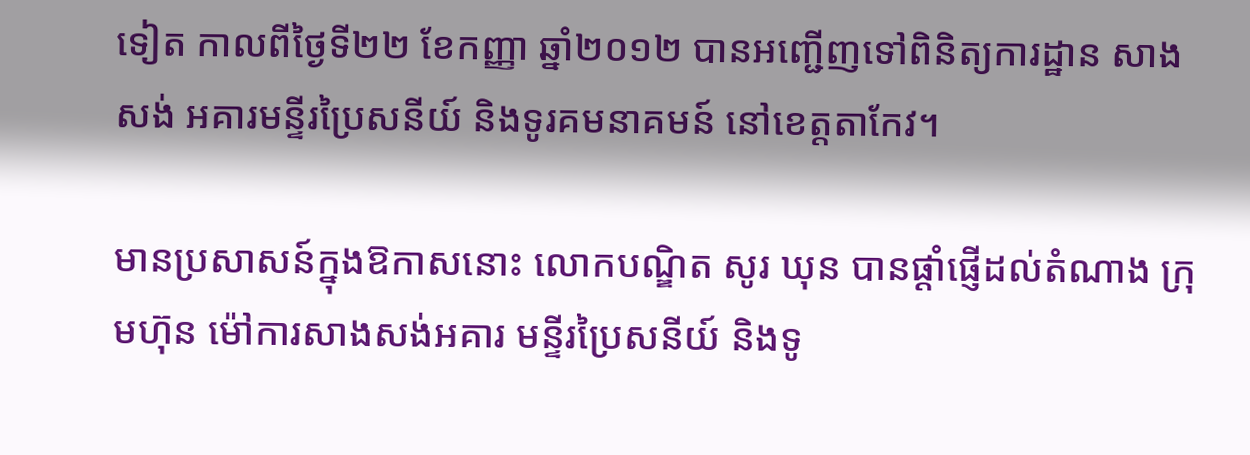ទៀត កាលពីថ្ងៃទី២២ ខែកញ្ញា ឆ្នាំ២០១២ បានអញ្ជើញទៅពិនិត្យការដ្ឋាន សាងសង់ អគារមន្ទីរប្រៃសនីយ៍ និងទូរគមនាគមន៍ នៅខេត្តតាកែវ។

មានប្រសាសន៍ក្នុងឱកាសនោះ លោកបណ្ឌិត សូរ ឃុន បានផ្ដាំផ្ញើដល់តំណាង ក្រុមហ៊ុន ម៉ៅការសាងសង់អគារ មន្ទីរប្រៃសនីយ៍ និងទូ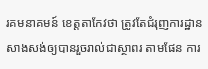រគមនាគមន៍ ខេត្តតាកែវថា ត្រូវតែជំរុញការដ្ឋានសាងសង់ឲ្យបានរួចរាល់ជាស្ថាពរ តាមផែន ការ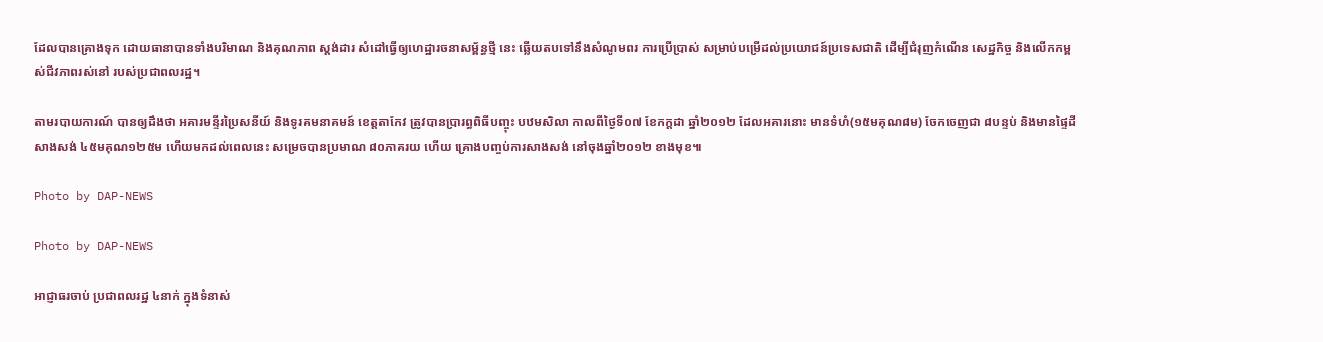ដែលបានគ្រោងទុក ដោយធានាបានទាំងបរិមាណ និងគុណភាព ស្ដង់ដារ សំដៅធ្វើឲ្យហេដ្ឋារចនាសម្ព័ន្ធថ្មី នេះ ឆ្លើយតបទៅនឹងសំណូមពរ ការប្រើប្រាស់ សម្រាប់បម្រើដល់ប្រយោជន៍ប្រទេសជាតិ ដើម្បីជំរុញកំណើន សេដ្ឋកិច្ច និងលើកកម្ពស់ជីវភាពរស់នៅ របស់ប្រជាពលរដ្ឋ។

តាមរបាយការណ៍ បានឲ្យដឹងថា អគារមន្ទីរប្រៃសនីយ៍ និងទូរគមនាគមន៍ ខេត្តតាកែវ ត្រូវបានប្រារព្ធពិធីបញ្ចុះ បឋមសិលា កាលពីថ្ងៃទី០៧ ខែកក្ដដា ឆ្នាំ២០១២ ដែលអគារនោះ មានទំហំ(១៥មគុណ៨ម) ចែកចេញជា ៨បន្ទប់ និងមានផ្ទៃដីសាងសង់ ៤៥មគុណ១២៥ម ហើយមកដល់ពេលនេះ សម្រេចបានប្រមាណ ៨០ភាគរយ ហើយ គ្រោងបញ្ចប់ការសាងសង់ នៅចុងឆ្នាំ២០១២ ខាងមុខ៕

Photo by DAP-NEWS

Photo by DAP-NEWS

អាជ្ញាធរចាប់ ប្រជាពលរដ្ឋ ៤នាក់ ក្នុងទំនាស់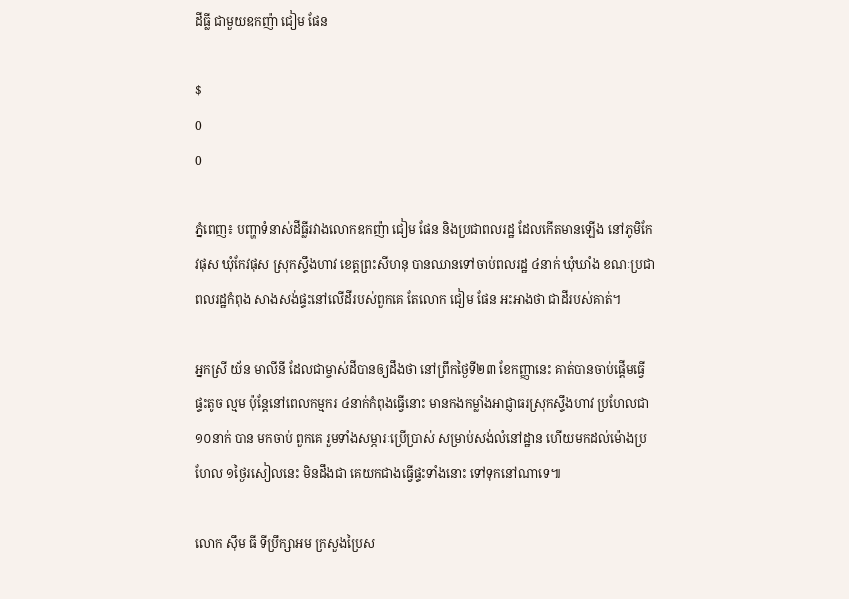ដីធ្លី ជាមួយឧកញ៉ា ជៀម ផែន

$
0
0

ភ្នំពេញ៖ បញ្ហាទំនាស់ដីធ្លីរវាងលោកឧកញ៉ា ជៀម ផែន និងប្រជាពលរដ្ឋ ដែលកើតមានឡើង នៅភូមិកែវផុស ឃុំកែវផុស ស្រុកស្ទឹងហាវ ខេត្តព្រះសីហនុ បានឈានទៅចាប់ពលរដ្ឋ ៤នាក់ ឃុំឃាំង ខណៈប្រជាពលរដ្ឋកំពុង សាងសង់ផ្ទះនៅលើដីរបស់ពួកគេ តែលោក ជៀម ផែន អះអាងថា ជាដីរបស់គាត់។

អ្នកស្រី យ័ន មាលីនី ដែលជាម្ចាស់ដីបានឲ្យដឹងថា នៅព្រឹកថ្ងៃទី២៣ ខែកញ្ញានេះ គាត់បានចាប់ផ្តើមធ្វើផ្ទះតូច ល្មម ប៉ុន្តែនៅពេលកម្មករ ៤នាក់កំពុងធ្វើនោះ មានកងកម្លាំងអាជ្ញាធរស្រុកស្ទឹងហាវ ប្រហែលជា ១០នាក់ បាន មកចាប់ ពួកគេ រួមទាំងសម្ភារៈប្រើប្រាស់ សម្រាប់សង់លំនៅដ្ឋាន ហើយមកដល់ម៉ោងប្រហែល ១ថ្ងៃរសៀលនេះ មិនដឹងជា គេយកជាងធ្វើផ្ទះទាំងនោះ ទៅទុកនៅណាទេ៕

លោក ស៊ឹម ធី ទីប្រឹក្សាអម ក្រសួងប្រៃស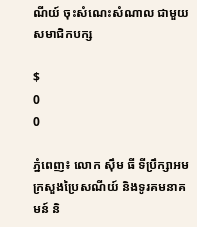ណីយ៍ ចុះសំណេះសំណាល ជាមួយសមាជិកបក្ស

$
0
0

ភ្នំពេញ៖ លោក ស៊ឹម ធី ទីប្រឹក្សាអមក្រសួងប្រៃសណីយ៍ និងទូរគមនាគមន៍ និ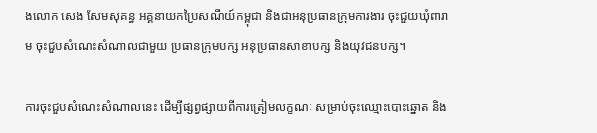ងលោក សេង សែមសុគន្ធ អគ្គនាយកប្រៃសណីយ៍កម្ពុជា និងជាអនុប្រធានកុ្រមការងារ ចុះជួយឃុំពារាម ចុះជួបសំណេះសំណាលជាមួយ ប្រធានក្រុមបក្ស អនុប្រធានសាខាបក្ស និងយុវជនបក្ស។

ការចុះជួបសំណេះសំណាលនេះ ដើម្បីផ្សព្វផ្សាយពីការត្រៀមលក្ខណៈ សម្រាប់ចុះឈ្មោះបោះឆ្នោត និង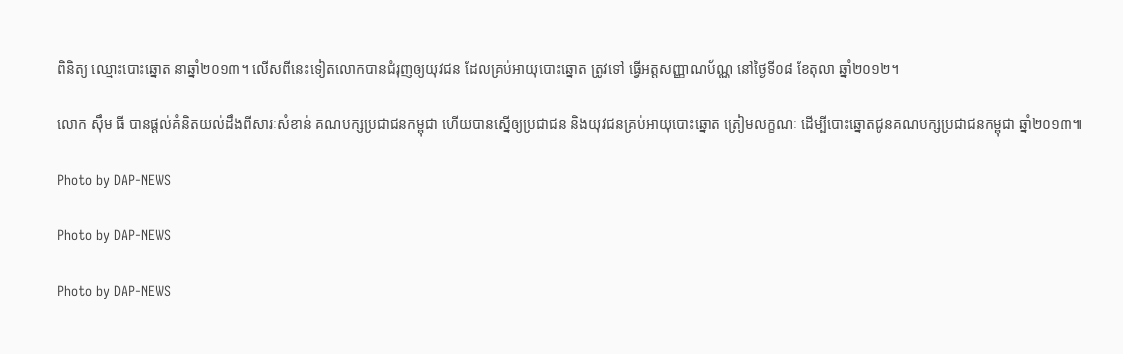ពិនិត្យ ឈ្មោះបោះឆ្នោត នាឆ្នាំ២០១៣។ លើសពីនេះទៀតលោកបានជំរុញឲ្យយុវជន ដែលគ្រប់អាយុបោះឆ្នោត ត្រូវទៅ ធ្វើអត្តសញ្ញាណប័ណ្ណ នៅថ្ងៃទី០៨ ខែតុលា ឆ្នាំ២០១២។

លោក ស៊ឹម ធី បានផ្តល់គំនិតយល់ដឹងពីសារៈសំខាន់ គណបក្សប្រជាជនកម្ពុជា ហើយបានស្នើឲ្យប្រជាជន និងយុវជនគ្រប់អាយុបោះឆ្នោត ត្រៀមលក្ខណៈ ដើម្បីបោះឆ្នោតជូនគណបក្សប្រជាជនកម្ពុជា ឆ្នាំ២០១៣៕

Photo by DAP-NEWS

Photo by DAP-NEWS

Photo by DAP-NEWS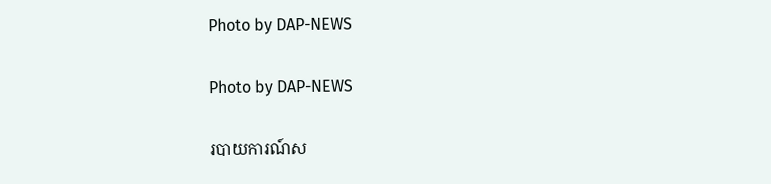Photo by DAP-NEWS

Photo by DAP-NEWS

របាយការណ៍ស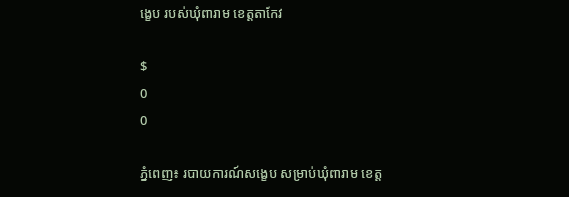ង្ខេប របស់ឃុំពារាម ខេត្តតាកែវ

$
0
0

ភ្នំពេញ៖ របាយការណ៍សង្ខេប សម្រាប់ឃុំពារាម ខេត្ត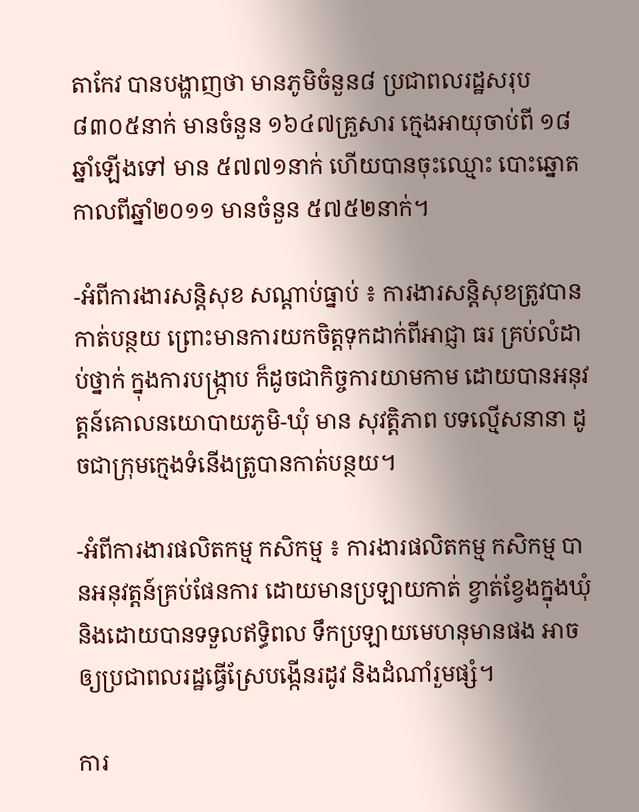តាកែវ បានបង្ហាញថា មានភូមិចំនួន៨ ប្រជាពលរដ្ឋសរុប ៨៣០៥នាក់ មានចំនួន ១៦៤៧គ្រួសារ ក្មេងអាយុចាប់ពី ១៨ឆ្នាំឡើងទៅ មាន ៥៧៧១នាក់ ហើយបានចុះឈ្មោះ បោះឆ្នោត កាលពីឆ្នាំ២០១១ មានចំនួន ៥៧៥២នាក់។

-អំពីការងារសន្ដិសុខ សណ្ដាប់ធ្នាប់ ៖ ការងារសន្ដិសុខត្រូវបានកាត់បន្ថយ ព្រោះមានការយកចិត្តទុកដាក់ពីអាជ្ញា ធរ គ្រប់លំដាប់ថ្នាក់ ក្នុងការបង្រ្កាប ក៏ដូចជាកិច្ចការយាមកាម ដោយបានអនុវត្តន៍គោលនយោបាយភូមិ-ឃុំ មាន សុវត្តិភាព បទល្មើសនានា ដូចជាក្រុមក្មេងទំនើងត្រូបានកាត់បន្ថយ។

-អំពីការងារផលិតកម្ម កសិកម្ម ៖ ការងារផលិតកម្ម កសិកម្ម បានអនុវត្តន៍គ្រប់ផែនការ ដោយមានប្រឡាយកាត់ ខ្វាត់ខ្វែងក្នុងឃុំ និងដោយបានទទួលឥទ្ធិពល ទឹកប្រឡាយមេហនុមានផង អាចឲ្យប្រជាពលរដ្ឋធ្វើស្រែបង្កើនរដូវ និងដំណាំរួមផ្សំ។

ការ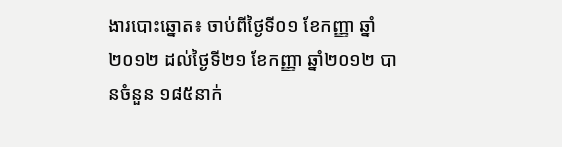ងារបោះឆ្នោត៖ ចាប់ពីថ្ងៃទី០១ ខែកញ្ញា ឆ្នាំ២០១២ ដល់ថ្ងៃទី២១ ខែកញ្ញា ឆ្នាំ២០១២ បានចំនួន ១៨៥នាក់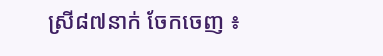ស្រី៨៧នាក់ ចែកចេញ ៖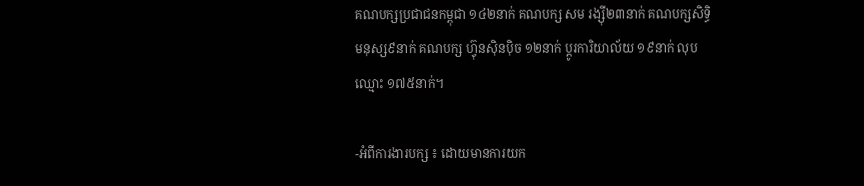គណបក្សប្រជាជនកម្ពុជា ១៤២នាក់ គណបក្ស សម រង្ស៊ី២៣នាក់ គណបក្សសិទ្ធិមនុស្ស៩នាក់ គណបក្ស ហ៊្វុនស៊ិនប៉ិច ១២នាក់ ប្តូរការិយាល័យ ១៩នាក់ លុបឈ្មោះ ១៧៥នាក់។

-អំពីការងារបក្ស ៖ ដោយមានការយក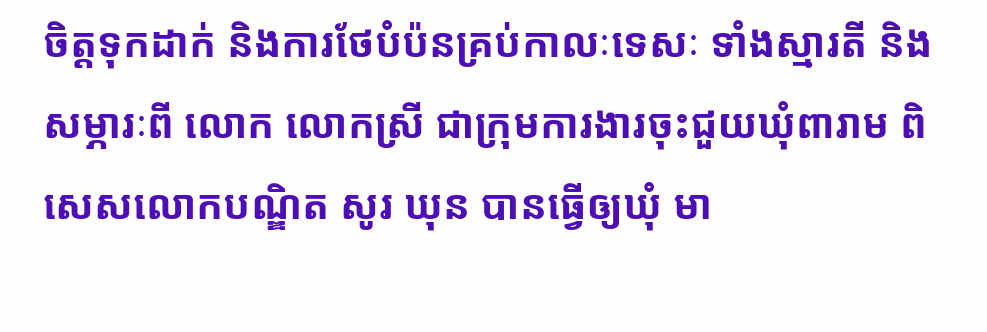ចិត្តទុកដាក់ និងការថែបំប៉នគ្រប់កាលៈទេសៈ ទាំងស្មារតី និងសម្ភារៈពី លោក លោកស្រី ជាក្រុមការងារចុះជួយឃុំពារាម ពិសេសលោកបណ្ឌិត សូរ ឃុន បានធ្វើឲ្យឃុំ មា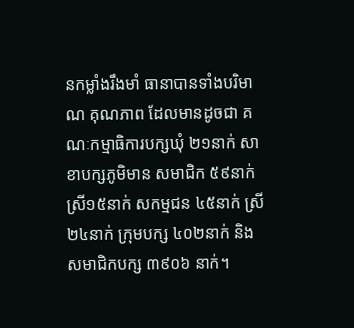នកម្លាំងរឹងមាំ ធានាបានទាំងបរិមាណ គុណភាព ដែលមានដូចជា គណៈកម្មាធិការបក្សឃុំ ២១នាក់ សាខាបក្សភូមិមាន សមាជិក ៥៩នាក់ ស្រី១៥នាក់ សកម្មជន ៤៥នាក់ ស្រី២៤នាក់ ក្រុមបក្ស ៤០២នាក់ និងសមាជិកបក្ស ៣៩០៦ នាក់។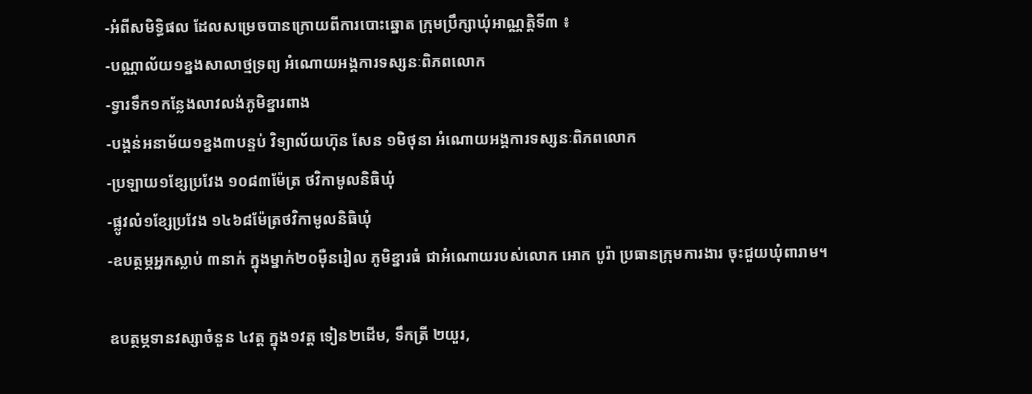-អំពីសមិទ្ធិផល ដែលសម្រេចបានក្រោយពីការបោះឆ្នោត ក្រុមប្រឹក្សាឃុំអាណ្ណត្តិទី៣ ៖
-បណ្ណាល័យ១ខ្នងសាលាថ្មទ្រព្យ អំណោយអង្គការទស្សនៈពិភពលោក
-ទ្វារទឹក១កន្លែងលាវលង់ភូមិខ្នារពាង
-បង្គន់អនាម័យ១ខ្នង៣បន្ទប់ វិទ្យាល័យហ៊ុន សែន ១មិថុនា អំណោយអង្គការទស្សនៈពិភពលោក
-ប្រឡាយ១ខ្សែប្រវែង ១០៨៣ម៉ែត្រ ថវិកាមូលនិធិឃុំ
-ផ្លូវលំ១ខ្សែប្រវែង ១៤៦៨ម៉ែត្រថវិកាមូលនិធិឃុំ
-ឧបត្ថម្ភអ្នកស្លាប់ ៣នាក់ ក្នុងម្នាក់២០ម៉ឺនរៀល ភូមិខ្នារធំ ជាអំណោយរបស់លោក អោក បូរ៉ា ប្រធានក្រុមការងារ ចុះជួយឃុំពារាម។

ឧបត្ថម្ភទានវស្សាចំនួន ៤វត្ត ក្នុង១វត្ត ទៀន២ដើម, ទឹកត្រី ២យួរ,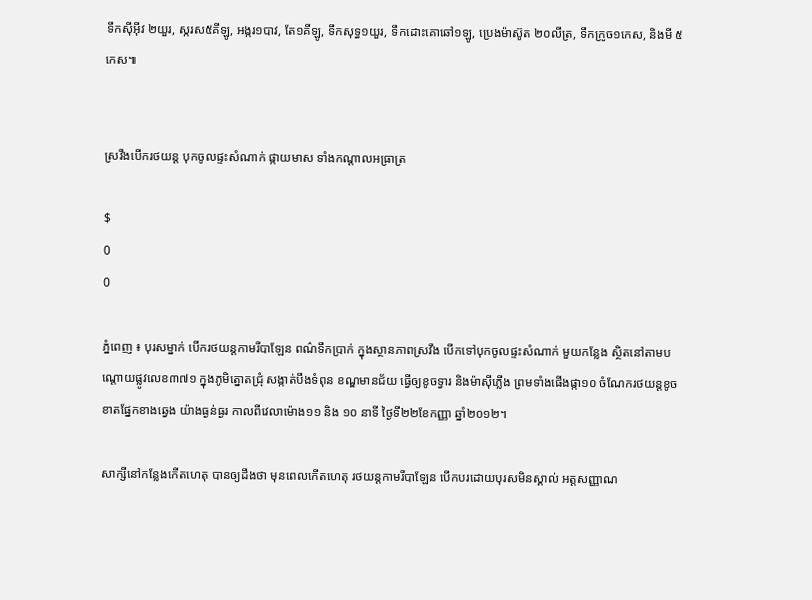ទឹកស៊ីអ៊ីវ ២យួរ, ស្ករស៥គីឡូ, អង្ករ១បាវ, តែ១គីឡូ, ទឹកសុទ្ធ១យួរ, ទឹកដោះគោឆៅ១ឡូ, ប្រេងម៉ាស៊ូត ២០លីត្រ, ទឹកក្រូច១កេស, និងមី ៥កេស៕


ស្រវឹងបើករថយន្ត បុកចូលផ្ទះសំណាក់ ផ្កាយមាស ទាំងកណ្តាលអធ្រាត្រ

$
0
0

ភ្នំពេញ ៖ បុរសម្នាក់ បើករថយន្តកាមរីបាឡែន ពណ៌ទឹកប្រាក់ ក្នុងស្ថានភាពស្រវឹង បើកទៅបុកចូលផ្ទះសំណាក់ មួយកន្លែង ស្ថិតនៅតាមបណ្តោយផ្លូវលេខ៣៧១ ក្នុងភូមិត្នោតជ្រុំ សង្កាត់បឹងទំពុន ខណ្ឌមានជ័យ ធ្វើឲ្យខូចទ្វារ និងម៉ាស៊ីភ្លើង ព្រមទាំងផើងផ្កា១០ ចំណែករថយន្តខូចខាតផ្នែកខាងឆ្វេង យ៉ាងធ្ងន់ធ្ងរ កាលពីវេលាម៉ោង១១ និង ១០ នាទី ថ្ងៃទី២២ខែកញ្ញា ឆ្នាំ២០១២។

សាក្សីនៅកន្លែងកើតហេតុ បានឲ្យដឹងថា មុនពេលកើតហេតុ រថយន្តកាមរីបាឡែន បើកបរដោយបុរសមិនស្គាល់ អត្តសញ្ញាណ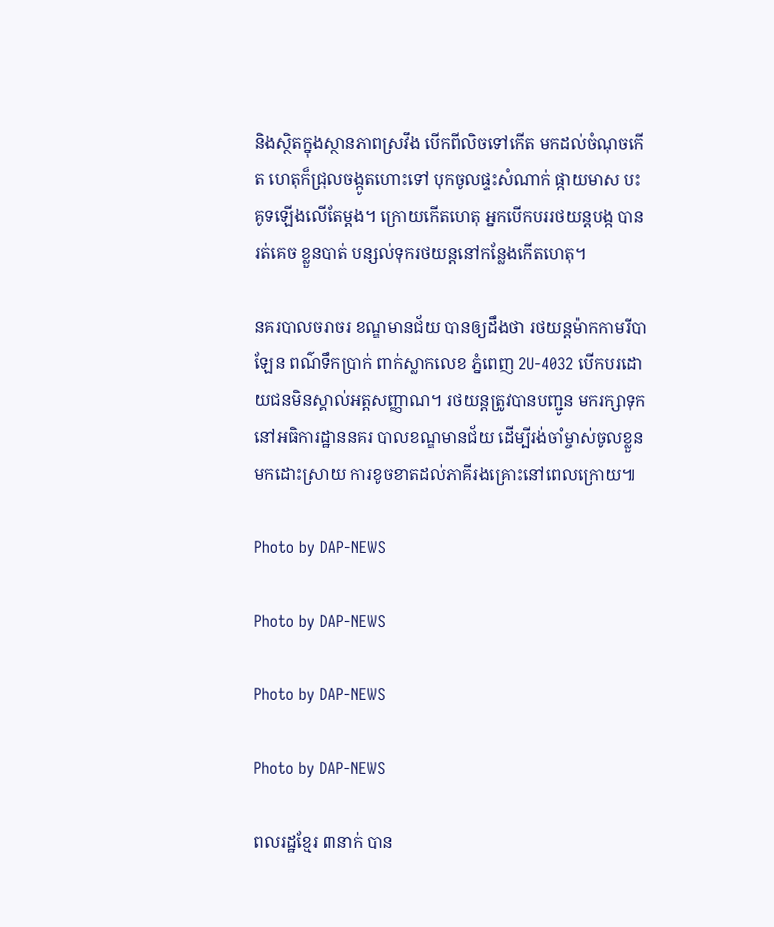និងស្ថិតក្នុងស្ថានភាពស្រវឹង បើកពីលិចទៅកើត មកដល់ចំណុចកើត ហេតុក៏ជ្រុលចង្កូតហោះទៅ បុកចូលផ្ទះសំណាក់ ផ្កាយមាស បះគូទឡើងលើតែម្តង។ ក្រោយកើតហេតុ អ្នកបើកបររថយន្តបង្ក បានរត់គេច ខ្លួនបាត់ បន្សល់ទុករថយន្តនៅកន្លែងកើតហេតុ។

នគរបាលចរាចរ ខណ្ឌមានជ័យ បានឲ្យដឹងថា រថយន្តម៉ាកកាមរីបាឡែន ពណ៌ទឹកប្រាក់ ពាក់ស្លាកលេខ ភ្នំពេញ 2U-4032 បើកបរដោយជនមិនស្គាល់អត្តសញ្ញាណ។ រថយន្តត្រូវបានបញ្ជូន មករក្សាទុកនៅអធិការដ្ឋាននគរ បាលខណ្ឌមានជ័យ ដើម្បីរង់ចាំម្ចាស់ចូលខ្លួន មកដោះស្រាយ ការខូចខាតដល់ភាគីរងគ្រោះនៅពេលក្រោយ៕

Photo by DAP-NEWS

Photo by DAP-NEWS

Photo by DAP-NEWS

Photo by DAP-NEWS

ពលរដ្ឋខ្មែរ ៣នាក់ បាន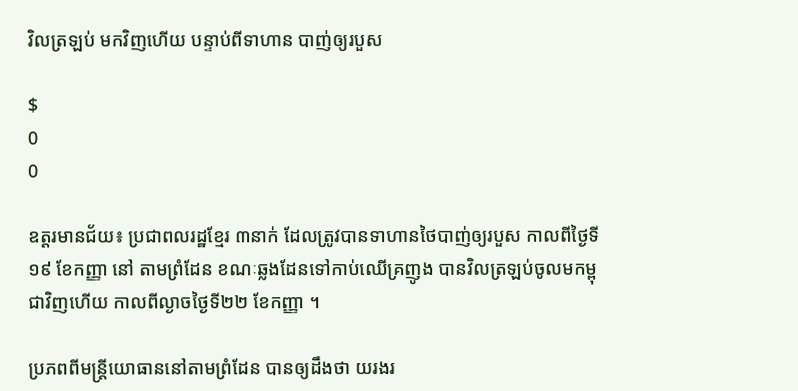វិលត្រឡប់ មកវិញហើយ បន្ទាប់ពីទាហាន បាញ់ឲ្យរបួស

$
0
0

ឧត្តរមានជ័យ៖ ប្រជាពលរដ្ឋខ្មែរ ៣នាក់ ដែលត្រូវបានទាហានថៃបាញ់ឲ្យរបួស កាលពីថ្ងៃទី១៩ ខែកញ្ញា នៅ តាមព្រំដែន ខណៈឆ្លងដែនទៅកាប់ឈើគ្រញូង បានវិលត្រឡប់ចូលមកម្ពុជាវិញហើយ កាលពីល្ងាចថ្ងៃទី២២ ខែកញ្ញា ។

ប្រភពពីមន្រ្តីយោធាននៅតាមព្រំដែន បានឲ្យដឹងថា យរងរ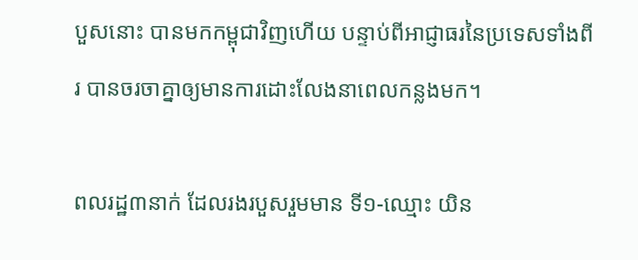បួសនោះ បានមកកម្ពុជាវិញហើយ បន្ទាប់ពីអាជ្ញាធរនៃប្រទេសទាំងពីរ បានចរចាគ្នាឲ្យមានការដោះលែងនាពេលកន្លងមក។

ពលរដ្ឋ៣នាក់ ដែលរងរបួសរួមមាន ទី១-ឈ្មោះ យិន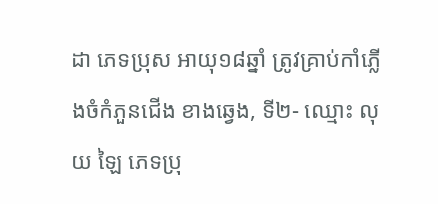ដា ភេទប្រុស អាយុ១៨ឆ្នាំ ត្រូវគ្រាប់កាំភ្លើងចំកំភួនជើង ខាងឆ្វេង, ទី២- ឈ្មោះ លុយ ឡៃ ភេទប្រុ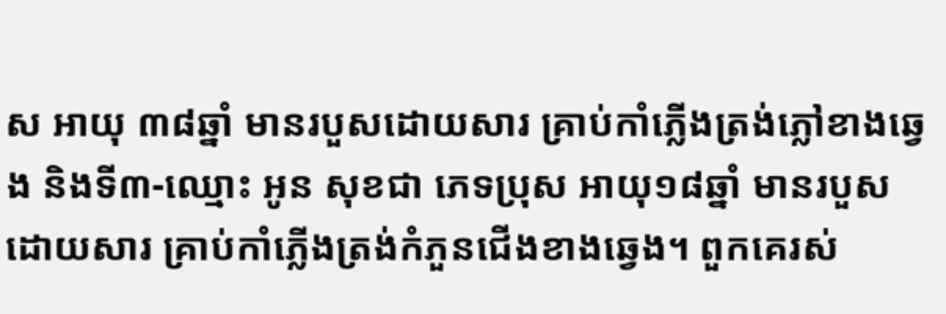ស អាយុ ៣៨ឆ្នាំ មានរបួសដោយសារ គ្រាប់កាំភ្លើងត្រង់ភ្លៅខាងឆ្វេង និងទី៣-ឈ្មោះ អូន សុខជា ភេទប្រុស អាយុ១៨ឆ្នាំ មានរបួសដោយសារ គ្រាប់កាំភ្លើងត្រង់កំភួនជើងខាងឆ្វេង។ ពួកគេរស់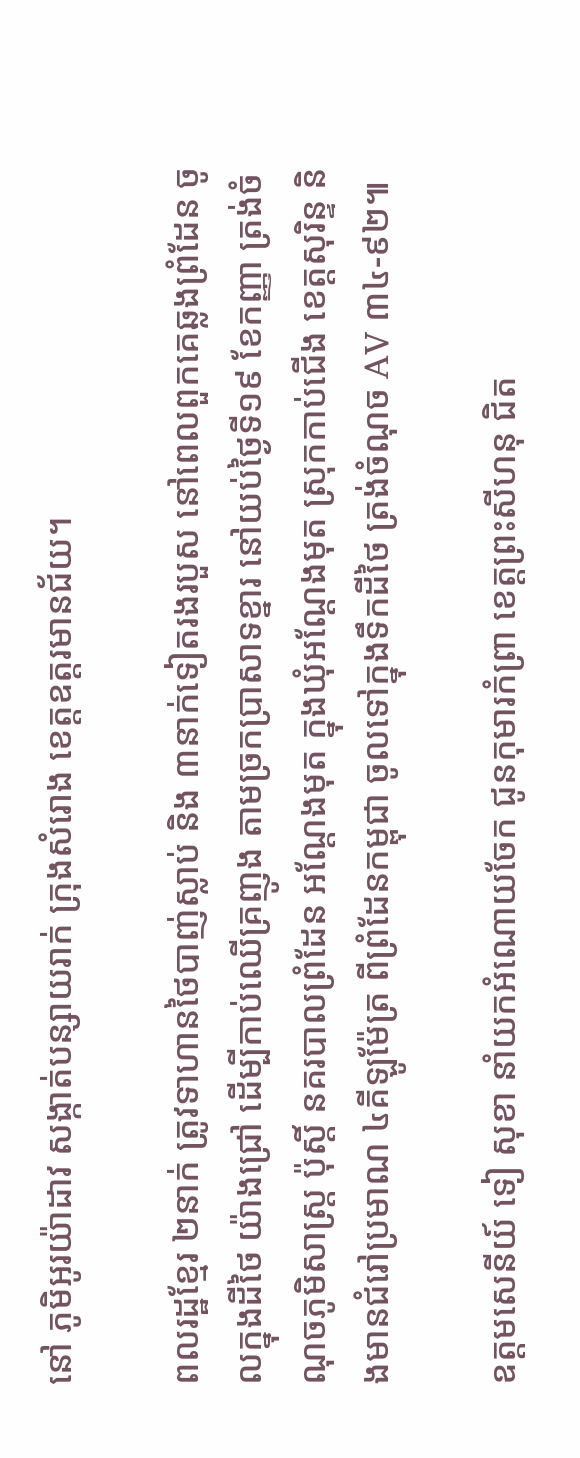នៅ ភូមិអូរយ៉ាដាវ សង្កាត់បន្សាយរាក់ ក្រុងសំរោង ខេត្តឧត្តរមានជ័យ។

ពលរដ្ឋខ្មែរ ២នាក់ ត្រូវទាហានថៃបាញ់ស្លាប់ និង ៣នាក់ទៀតរងរបួស នៅពេលពួកគេឆ្លងព្រំដែន ចូលក្នុងដីថៃ យ៉ាងជ្រៅ ដើម្បីកាប់ឈើគ្រញូង តាមច្រកប្រាសាទខ្នារ នៅយប់ថ្ងៃទី១៩ ខែកញ្ញា ត្រង់ចំណុចភូមិសាស្ដ្រ ប៉ុស្ដិ៍ នគរបាលព្រំដែន អណ្ដែងមុត ក្នុងឃុំអណ្ដែងមុត ស្រុកកាប់ជើង ខេត្ដសុរិន្ទ និងមានជំរៅប្រមាណ ៤គីឡូម៉ែត្រ ពីព្រំដែនកម្ពុជា ចូលទៅក្នុងទឹកដីថៃ ត្រង់ចំណុច AV ៣៤-៩២៕

ឧត្តមសេនីយ៍ ទៀ សុខា នាំយកអំណោយចែក ជូនកុមារកំព្រា ខេត្តព្រះសីហនុ ជិត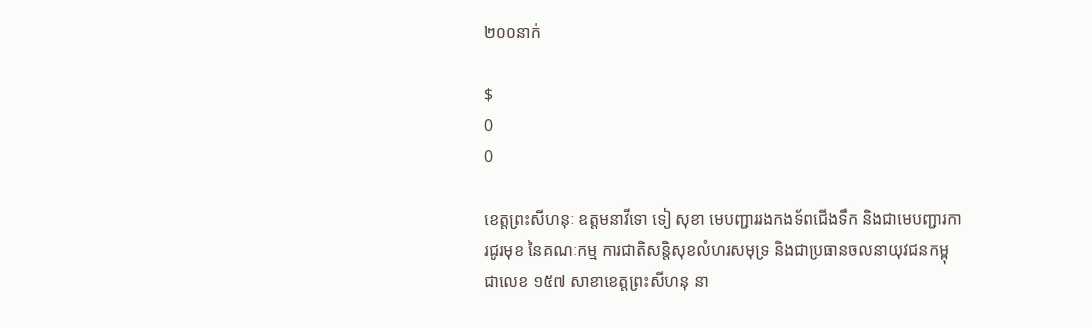២០០នាក់

$
0
0

ខេត្តព្រះសីហនុៈ ឧត្តមនាវីទោ ទៀ សុខា មេបញ្ជាររងកងទ័ពជើងទឹក និងជាមេបញ្ជារការជូរមុខ នៃគណៈកម្ម ការជាតិសន្តិសុខលំហរសមុទ្រ និងជាប្រធានចលនាយុវជនកម្ពុជាលេខ ១៥៧ សាខាខេត្តព្រះសីហនុ នា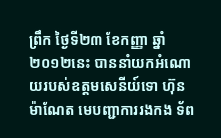ព្រឹក ថ្ងៃទី២៣ ខែកញ្ញា ឆ្នាំ២០១២នេះ បាននាំយកអំណោយរបស់ឧត្តមសេនីយ៍ទោ ហ៊ុន ម៉ាណែត មេបញ្ជាការរងកង ទ័ព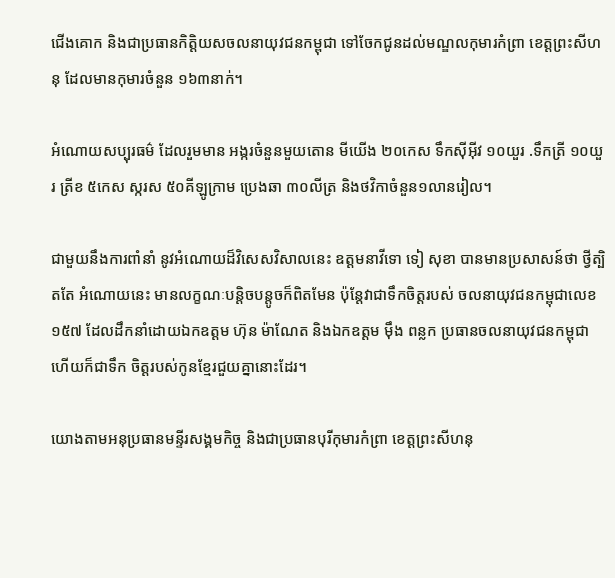ជើងគោក និងជាប្រធានកិត្តិយសចលនាយុវជនកម្ពុជា ទៅចែកជូនដល់មណ្ឌលកុមារកំព្រា ខេត្តព្រះសីហនុ ដែលមានកុមារចំនួន ១៦៣នាក់។

អំណោយសប្បុរធម៌ ដែលរួមមាន អង្ករចំនួនមួយតោន មីយើង ២០កេស ទឹកស៊ីអ៊ីវ ១០យួរ .ទឹកត្រី ១០យួរ ត្រីខ ៥កេស ស្ករស ៥០គីឡូក្រាម ប្រេងឆា ៣០លីត្រ និងថវិកាចំនួន១លានរៀល។

ជាមួយនឹងការពាំនាំ នូវអំណោយដ៏វិសេសវិសាលនេះ ឧត្តមនាវីទោ ទៀ សុខា បានមានប្រសាសន៍ថា ថ្វីត្បិតតែ អំណោយនេះ មានលក្ខណៈបន្តិចបន្តូចក៏ពិតមែន ប៉ុន្តែវាជាទឹកចិត្តរបស់ ចលនាយុវជនកម្ពុជាលេខ ១៥៧ ដែលដឹកនាំដោយឯកឧត្តម ហ៊ុន ម៉ាណែត និងឯកឧត្តម ម៉ឹង ពន្លក ប្រធានចលនាយុវជនកម្ពុជា ហើយក៏ជាទឹក ចិត្តរបស់កូនខ្មែរជួយគ្នានោះដែរ។

យោងតាមអនុប្រធានមន្ទីរសង្គមកិច្ច និងជាប្រធានបុរីកុមារកំព្រា ខេត្តព្រះសីហនុ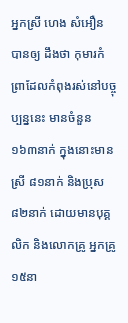អ្នកស្រី ហេង សំអឿន បានឲ្យ ដឹងថា កុមារកំព្រាដែលកំពុងរស់នៅបច្ចុប្បន្ននេះ មានចំនួន ១៦៣នាក់ ក្នុងនោះមានស្រី ៨១នាក់ និងប្រុស ៨២នាក់ ដោយមានបុគ្គលិក និងលោកគ្រូ អ្នកគ្រូ ១៥នា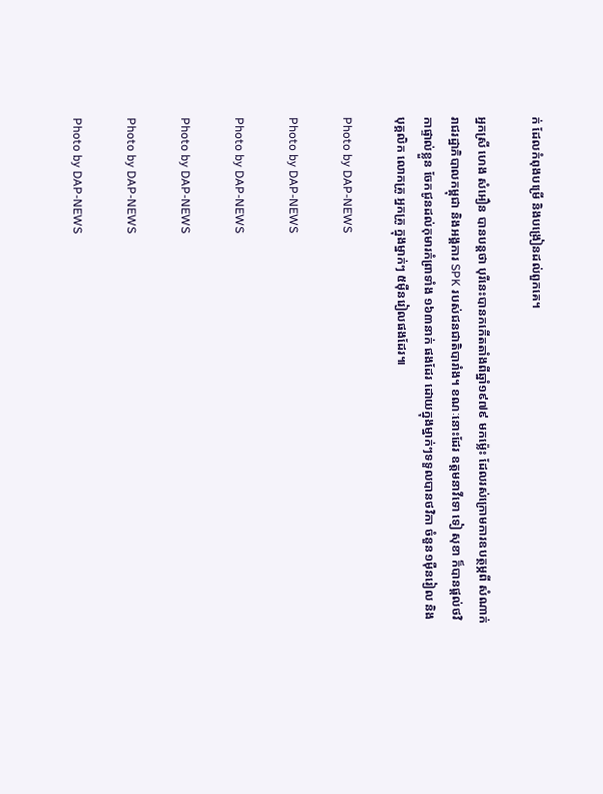ក់ ដែលកំពុងបម្រើ និងបង្រៀនដល់ពួកគេ។

អ្នកស្រី ហេង សំអឿន បានបន្តថា បុរីនេះបានកកើតតាំងពីឆ្នាំ១៩៧៩ មកម្ល៉េះ ដែលរស់ក្រោមការឧបត្ថម្ភពី សំណាក់រាជរដ្ឋាភិបាលកម្ពុជា និងអង្គការ SPK របស់ជនជាតិបារាំង។ ខណៈនោះដែរ ឧត្តមនាវីទោ ទៀ សុខា ក៏បានផ្តល់ថវិកាផ្ទាល់ខ្លួន ចែកជូនដល់កុមារកំព្រាទាំង ១៦៣នាក់ ផងដែរ ដោយក្នុងម្នាក់ៗទទួលបានថវិកា ចំនួន១ម៉ឺនរៀល និងបុគ្គលិក លោកគ្រូ អ្នកគ្រូ ក្នុងម្នាក់ៗ ៥ម៉ឺនរៀលផងដែរ៕

Photo by DAP-NEWS

Photo by DAP-NEWS

Photo by DAP-NEWS

Photo by DAP-NEWS

Photo by DAP-NEWS

Photo by DAP-NEWS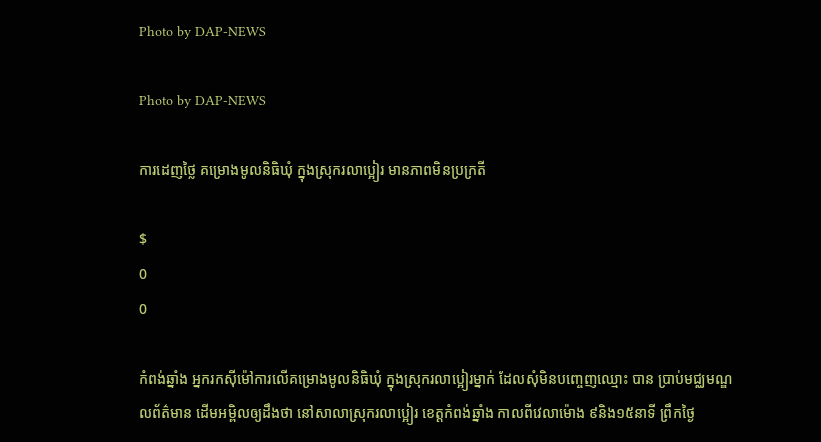Photo by DAP-NEWS

Photo by DAP-NEWS

ការដេញថ្លៃ គម្រោងមូលនិធិឃុំ ក្នុងស្រុករលាប្អៀរ មានភាពមិនប្រក្រតី

$
0
0

កំពង់ឆ្នាំង អ្នករកស៊ីម៉ៅការលើគម្រោងមូលនិធិឃុំ ក្នុងស្រុករលាប្អៀរម្នាក់ ដែលសុំមិនបញ្ចេញឈ្មោះ បាន ប្រាប់មជ្ឈមណ្ឌលព័ត៌មាន ដើមអម្ពិលឲ្យដឹងថា នៅសាលាស្រុករលាប្អៀរ ខេត្តកំពង់ឆ្នាំង កាលពីវេលាម៉ោង ៩និង១៥នាទី ព្រឹកថ្ងៃ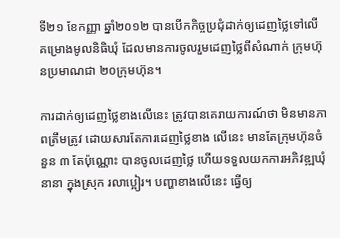ទី២១ ខែកញ្ញា ឆ្នាំ២០១២ បានបើកកិច្ចប្រជុំដាក់ឲ្យដេញថ្លៃទៅលើ គម្រោងមូលនិធិឃុំ ដែលមានការចូលរួមដេញថ្លៃពីសំណាក់ ក្រុមហ៊ុនប្រមាណជា ២០ក្រុមហ៊ុន។

ការដាក់ឲ្យដេញថ្លៃខាងលើនេះ ត្រូវបានគេរាយការណ៍ថា មិនមានភាពត្រឹមត្រូវ ដោយសារតែការដេញថ្លៃខាង លើនេះ មានតែក្រុមហ៊ុនចំនួន ៣ តែប៉ុណ្ណោះ បានចូលដេញថ្លៃ ហើយទទួលយកការអភិវឌ្ឍឃុំនានា ក្នុងស្រុក រលាប្អៀរ។ បញ្ហាខាងលើនេះ ធ្វើឲ្យ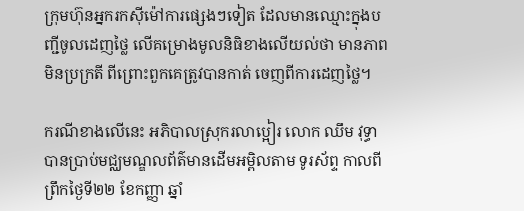ក្រុមហ៊ុនអ្នករកស៊ីម៉ៅការផ្សេងៗទៀត ដែលមានឈ្មោះក្នុងបញ្ជីចូលដេញថ្លៃ លើគម្រោងមូលនិធិខាងលើយល់ថា មានភាពមិនប្រក្រតី ពីព្រោះពួកគេត្រូវបានកាត់ ចេញពីការដេញថ្លៃ។

ករណីខាងលើនេះ អភិបាលស្រុករលាប្អៀរ លោក ឈឹម វុទ្ធា បានប្រាប់មជ្ឈមណ្ឌលព័ត៌មានដើមអម្ពិលតាម ទូរស័ព្ទ កាលពីព្រឹកថ្ងៃទី២២ ខែកញ្ញា ឆ្នាំ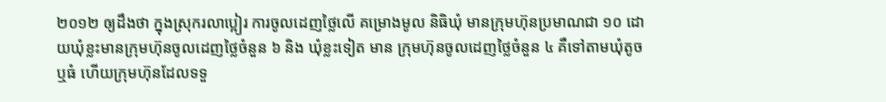២០១២ ឲ្យដឹងថា ក្នុងស្រុករលាប្អៀរ ការចូលដេញថ្លៃលើ គម្រោងមូល និធិឃុំ មានក្រុមហ៊ុនប្រមាណជា ១០ ដោយឃុំខ្លះមានក្រុមហ៊ុនចូលដេញថ្លៃចំនួន ៦ និង ឃុំខ្លះទៀត មាន ក្រុមហ៊ុនចូលដេញថ្លៃចំនួន ៤ គឺទៅតាមឃុំតូច ឬធំ ហើយក្រុមហ៊ុនដែលទទួ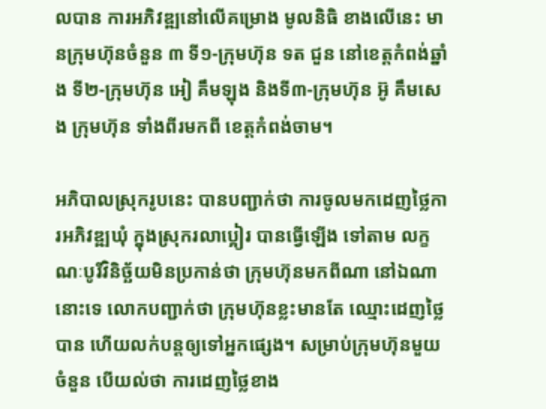លបាន ការអភិវឌ្ឍនៅលើគម្រោង មូលនិធិ ខាងលើនេះ មានក្រុមហ៊ុនចំនួន ៣ ទី១-ក្រុមហ៊ុន ទត ជួន នៅខេត្តកំពង់ឆ្នាំង ទី២-ក្រុមហ៊ុន អៀ គឹមឡុង និងទី៣-ក្រុមហ៊ុន អ៊ូ គឹមសេង ក្រុមហ៊ុន ទាំងពីរមកពី ខេត្តកំពង់ចាម។

អភិបាលស្រុករូបនេះ បានបញ្ជាក់ថា ការចូលមកដេញថ្លៃការអភិវឌ្ឍឃុំ ក្នុងស្រុករលាប្អៀរ បានធ្វើឡើង ទៅតាម លក្ខណៈបូរីវិនិច្ឆ័យមិនប្រកាន់ថា ក្រុមហ៊ុនមកពីណា នៅឯណានោះទេ លោកបញ្ជាក់ថា ក្រុមហ៊ុនខ្លះមានតែ ឈ្មោះដេញថ្លៃបាន ហើយលក់បន្តឲ្យទៅអ្នកផ្សេង។ សម្រាប់ក្រុមហ៊ុនមួយចំនួន បើយល់ថា ការដេញថ្លៃខាង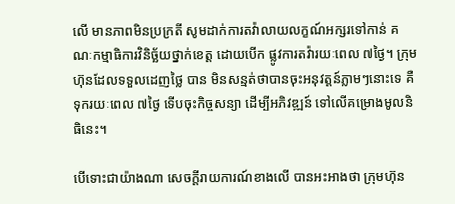លើ មានភាពមិនប្រក្រតី សូមដាក់ការតវ៉ាលាយលក្ខណ៍អក្សរទៅកាន់ គណៈកម្មាធិការវិនិច្ឆ័យថ្នាក់ខេត្ត ដោយបើក ផ្លូវការតវ៉ារយៈពេល ៧ថ្ងៃ។ ក្រុមហ៊ុនដែលទទួលដេញថ្លៃ បាន មិនសន្មត់ថាបានចុះអនុវត្តន៍ភ្លាមៗនោះទេ គឺ ទុករយៈពេល ៧ថ្ងៃ ទើបចុះកិច្ចសន្យា ដើម្បីអភិវឌ្ឍន៍ ទៅលើគម្រោងមូលនិធិនេះ។

បើទោះជាយ៉ាងណា សេចក្តីរាយការណ៍ខាងលើ បានអះអាងថា ក្រុមហ៊ុន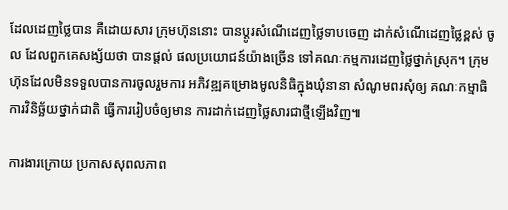ដែលដេញថ្លៃបាន គឺដោយសារ ក្រុមហ៊ុននោះ បានប្តូរសំណើដេញថ្លៃទាបចេញ ដាក់សំណើដេញថ្លៃខ្ពស់ ចូល ដែលពួកគេសង្ស័យថា បានផ្តល់ ផលប្រយោជន៍យ៉ាងច្រើន ទៅគណៈកម្មការដេញថ្លៃថ្នាក់ស្រុក។ ក្រុមហ៊ុនដែលមិនទទួលបានការចូលរួមការ អភិវឌ្ឍគម្រោងមូលនិធិក្នុងឃុំនានា សំណូមពរសុំឲ្យ គណៈកម្មាធិការវិនិច្ឆ័យថ្នាក់ជាតិ ធ្វើការរៀបចំឲ្យមាន ការដាក់ដេញថ្លៃសារជាថ្មីឡើងវិញ៕

ការងារក្រោយ ប្រកាសសុពលភាព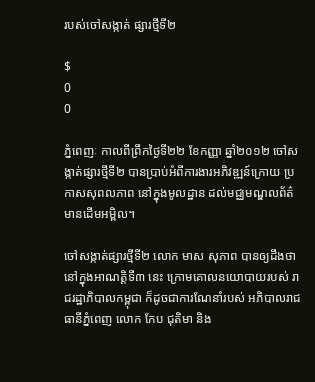របស់ចៅសង្កាត់ ផ្សារថ្មីទី២

$
0
0

ភ្នំពេញៈ កាលពីព្រឹកថ្ងៃទី២២ ខែកញ្ញា ឆ្នាំ២០១២ ចៅសង្កាត់ផ្សារថ្មីទី២ បានប្រាប់អំពីការងារអភិវឌ្ឍន៍ក្រោយ ប្រកាសសុពលភាព នៅក្នុងមូលដ្ឋាន ដល់មជ្ឈមណ្ឌលព័ត៌មានដើមអម្ពិល។

ចៅសង្កាត់ផ្សារថ្មីទី២ លោក មាស សុភាព បានឲ្យដឹងថា នៅក្នុងអាណត្តិទី៣ នេះ ក្រោមគោលនយោបាយរបស់ រាជរដ្ឋាភិបាលកម្ពុជា ក៏ដូចជាការណែនាំរបស់ អភិបាលរាជធានីភ្នំពេញ លោក កែប ជុតិមា និង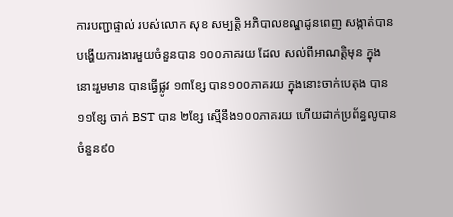ការបញ្ជាផ្ទាល់ របស់លោក សុខ សម្បត្តិ អភិបាលខណ្ឌដូនពេញ សង្កាត់បានបង្ហើយការងារមួយចំនួនបាន ១០០ភាគរយ ដែល សល់ពីអាណត្តិមុន ក្នុងនោះរួមមាន បានធ្វើផ្លូវ ១៣ខ្សែ បាន១០០ភាគរយ ក្នុងនោះចាក់បេតុង បាន ១១ខ្សែ ចាក់ BST បាន ២ខ្សែ ស្មើនឹង១០០ភាគរយ ហើយដាក់ប្រព័ន្ធលូបានចំនួន៩០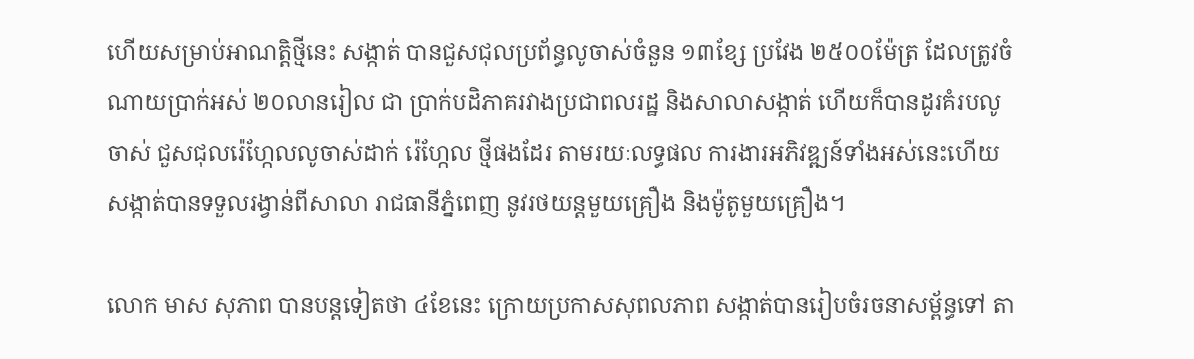ហើយសម្រាប់អាណត្តិថ្មីនេះ សង្កាត់ បានជួសជុលប្រព័ន្ធលូចាស់ចំនួន ១៣ខ្សែ ប្រវែង ២៥០០ម៉ែត្រ ដែលត្រូវចំណាយប្រាក់អស់ ២០លានរៀល ជា ប្រាក់បដិភាគរវាងប្រជាពលរដ្ឋ និងសាលាសង្កាត់ ហើយក៏បានដូរគំរបលូចាស់ ជួសជុលរ៉េហ្កែលលូចាស់ដាក់ រ៉េហ្កែល ថ្មីផងដែរ តាមរយៈលទ្ធផល ការងារអភិវឌ្ឍន៍ទាំងអស់នេះហើយ សង្កាត់បានទទួលរង្វាន់ពីសាលា រាជធានីភ្នំពេញ នូវរថយន្តមួយគ្រឿង និងម៉ូតូមួយគ្រឿង។

លោក មាស សុភាព បានបន្តទៀតថា ៤ខែនេះ ក្រោយប្រកាសសុពលភាព សង្កាត់បានរៀបចំរចនាសម័្ពន្ធទៅ តា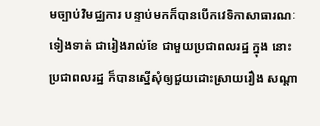មច្បាប់វិមជ្ឈការ បន្ទាប់មកក៏បានបើកវេទិកាសាធារណៈទៀងទាត់ ជារៀងរាល់ខែ ជាមួយប្រជាពលរដ្ឋ ក្នុង នោះប្រជាពលរដ្ឋ ក៏បានស្នើសុំឲ្យជួយដោះស្រាយរឿង សណ្តា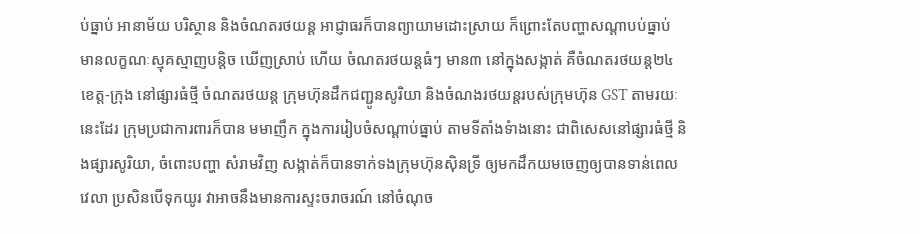ប់ធ្នាប់ អានាម័យ បរិស្ថាន និងចំណតរថយន្ត អាជ្ញាធរក៏បានព្យាយាមដោះស្រាយ ក៏ព្រោះតែបញ្ហាសណ្តាបប់ធ្នាប់ មានលក្ខណៈស្មុគស្មាញបន្តិច ឃើញស្រាប់ ហើយ ចំណតរថយន្តធំៗ មាន៣ នៅក្នុងសង្កាត់ គឺចំណតរថយន្ត២៤ ខេត្ត-ក្រុង នៅផ្សារធំថ្មី ចំណតរថយន្ត ក្រុមហ៊ុនដឹកជញ្ជូនសូរិយា និងចំណងរថយន្តរបស់ក្រុមហ៊ុន GST តាមរយៈនេះដែរ ក្រុមប្រជាការពារក៏បាន មមាញឹក ក្នុងការរៀបចំសណ្តាប់ធ្នាប់ តាមទីតាំងទំាងនោះ ជាពិសេសនៅផ្សារធំថ្មី និងផ្សារសូរិយា, ចំពោះបញ្ហា សំរាមវិញ សង្កាត់ក៏បានទាក់ទងក្រុមហ៊ុនស៊ិនទ្រី ឲ្យមកដឹកយមចេញឲ្យបានទាន់ពេលវេលា ប្រសិនបើទុកយូរ វាអាចនឹងមានការស្ទះចរាចរណ៍ នៅចំណុច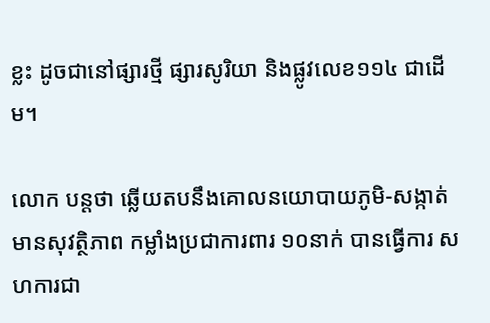ខ្លះ ដូចជានៅផ្សារថ្មី ផ្សារសូរិយា និងផ្លូវលេខ១១៤ ជាដើម។

លោក បន្តថា ឆ្លើយតបនឹងគោលនយោបាយភូមិ-សង្កាត់ មានសុវត្ថិភាព កម្លាំងប្រជាការពារ ១០នាក់ បានធ្វើការ សហការជា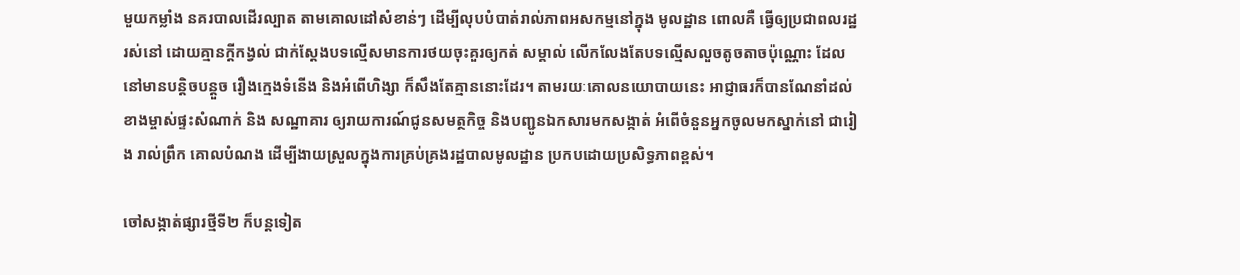មួយកម្លាំង នគរបាលដើរល្បាត តាមគោលដៅសំខាន់ៗ ដើម្បីលុបបំបាត់រាល់ភាពអសកម្មនៅក្នុង មូលដ្ឋាន ពោលគឺ ធ្វើឲ្យប្រជាពលរដ្ឋរស់នៅ ដោយគ្មានក្តីកង្វល់ ជាក់ស្តែងបទល្មើសមានការថយចុះគួរឲ្យកត់ សម្គាល់ លើកលែងតែបទល្មើសលួចតូចតាចប៉ុណ្ណោះ ដែលនៅមានបន្តិចបន្តួច រឿងក្មេងទំនើង និងអំពើហិង្សា ក៏សឹងតែគ្មាននោះដែរ។ តាមរយៈគោលនយោបាយនេះ អាជ្ញាធរក៏បានណែនាំដល់ខាងម្ចាស់ផ្ទះសំណាក់ និង សណ្ឋាគារ ឲ្យរាយការណ៍ជូនសមត្ថកិច្ច និងបញ្ជូនឯកសារមកសង្កាត់ អំពើចំនួនអ្នកចូលមកស្នាក់នៅ ជារៀង រាល់ព្រឹក គោលបំណង ដើម្បីងាយស្រួលក្នុងការគ្រប់គ្រងរដ្ឋបាលមូលដ្ឋាន ប្រកបដោយប្រសិទ្ធភាពខ្ពស់។

ចៅសង្កាត់ផ្សារថ្មីទី២ ក៏បន្តទៀត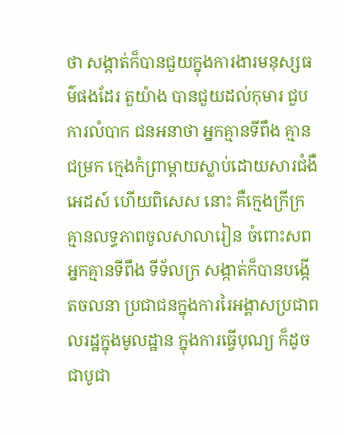ថា សង្កាត់ក៏បានជួយក្នុងការងារមនុស្សធម៌ផងដែរ តួយ៉ាង បានជួយដល់កុមារ ជួបការលំបាក ជនអនាថា អ្នកគ្មានទីពឹង គ្មានជម្រក ក្មេងកំព្រាម្តាយស្លាប់ដោយសារជំងឺអេដស៍ ហើយពិសេស នោះ គឺក្មេងក្រីក្រ គ្មានលទ្ធភាពចូលសាលារៀន ចំពោះសពអ្នកគ្មានទីពឹង ទីទ័លក្រ សង្កាត់ក៏បានបង្កើតចលនា ប្រជាជនក្នុងការរៃអង្គាសប្រជាពលរដ្ឋក្នុងមូលដ្ឋាន ក្នុងការធ្វើបុណ្យ ក៏ដូចជាបូជា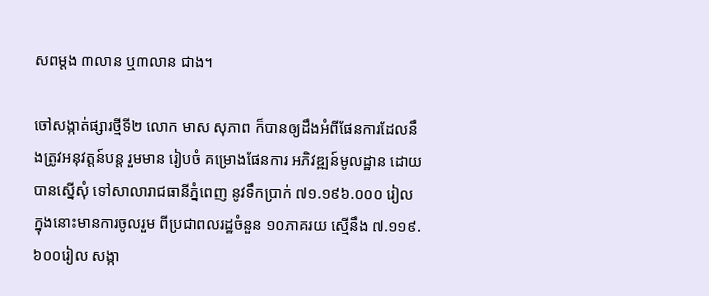សពម្តង ៣លាន ឬ៣លាន ជាង។

ចៅសង្កាត់ផ្សារថ្មីទី២ លោក មាស សុភាព ក៏បានឲ្យដឹងអំពីផែនការដែលនឹងត្រូវអនុវត្តន៍បន្ត រួមមាន រៀបចំ គម្រោងផែនការ អភិវឌ្ឍន៍មូលដ្ឋាន ដោយបានស្នើសុំ ទៅសាលារាជធានីភ្នំពេញ នូវទឹកប្រាក់ ៧១.១៩៦.០០០ រៀល ក្នុងនោះមានការចូលរួម ពីប្រជាពលរដ្ឋចំនួន ១០ភាគរយ ស្មើនឹង ៧.១១៩.៦០០រៀល សង្កា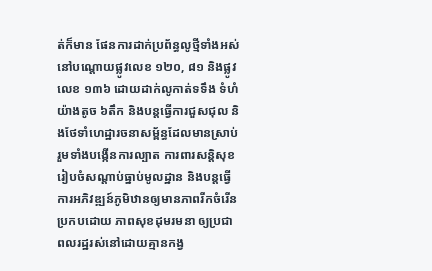ត់ក៏មាន ផែនការដាក់ប្រព័ន្ធលូថ្មីទាំងអស់ នៅបណ្តោយផ្លូវលេខ ១២០, ៨១ និងផ្លូវលេខ ១៣៦ ដោយដាក់លូកាត់ទទឹង ទំហំយ៉ាងតូច ៦តឹក និងបន្តធ្វើការជួសជុល និងថែទាំហេដ្ឋារចនាសម័្ពន្ធដែលមានស្រាប់ រួមទាំងបង្កើនការល្បាត ការពារសន្តិសុខ រៀបចំសណ្តាប់ធ្នាប់មូលដ្ឋាន និងបន្តធ្វើការអភិវឌ្ឍន៍ភូមិឋានឲ្យមានភាពរីកចំរើន ប្រកបដោយ ភាពសុខដុមរមនា ឲ្យប្រជាពលរដ្ឋរស់នៅដោយគ្មានកង្វ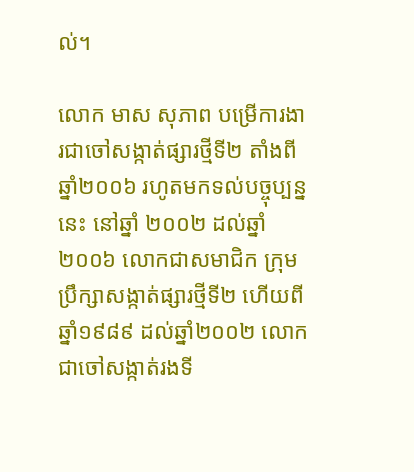ល់។

លោក មាស សុភាព បម្រើការងារជាចៅសង្កាត់ផ្សារថ្មីទី២ តាំងពីឆ្នាំ២០០៦ រហូតមកទល់បច្ចុប្បន្ននេះ នៅឆ្នាំ ២០០២ ដល់ឆ្នាំ២០០៦ លោកជាសមាជិក ក្រុមប្រឹក្សាសង្កាត់ផ្សារថ្មីទី២ ហើយពីឆ្នាំ១៩៨៩ ដល់ឆ្នាំ២០០២ លោកជាចៅសង្កាត់រងទី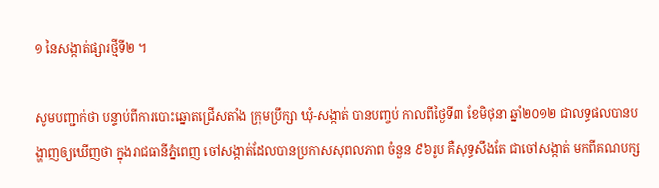១ នៃសង្កាត់ផ្សារថ្មីទី២ ។

សូមបញ្ជាក់ថា បន្ទាប់ពីការបោះឆ្នោតជ្រើសតាំង ក្រុមប្រឹក្សា ឃុំ-សង្កាត់ បានបញ្ចប់ កាលពីថ្ងៃទី៣ ខែមិថុនា ឆ្នាំ២០១២ ជាលទ្ធផលបានបង្ហាញឲ្យឃើញថា ក្នុងរាជធានីភ្នំពេញ ចៅសង្កាត់ដែលបានប្រកាសសុពលភាព ចំនួន ៩៦រូប គឺសុទ្ធសឹងតែ ជាចៅសង្កាត់ មកពីគណបក្ស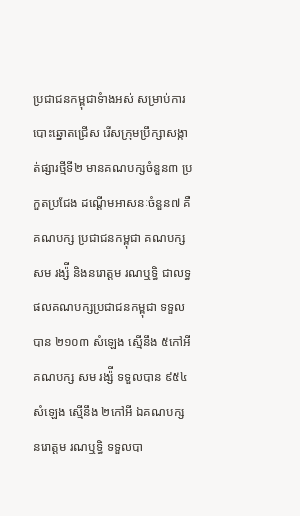ប្រជាជនកម្ពុជាទំាងអស់ សម្រាប់ការបោះឆ្នោតជ្រើស រើសក្រុមប្រឹក្សាសង្កាត់ផ្សារថ្មីទី២ មានគណបក្សចំនួន៣ ប្រកួតប្រជែង ដណ្តើមអាសនៈចំនួន៧ គឺគណបក្ស ប្រជាជនកម្ពុជា គណបក្ស សម រង្ស៉ី និងនរោត្តម រណឬទ្ធិ ជាលទ្ធផលគណបក្សប្រជាជនកម្ពុជា ទទួលបាន ២១០៣ សំឡេង ស្មើនឹង ៥កៅអី គណបក្ស សម រង្ស៉ី ទទួលបាន ៩៥៤សំឡេង ស្មើនឹង ២កៅអី ឯគណបក្ស នរោត្តម រណឬទ្ធិ ទទួលបា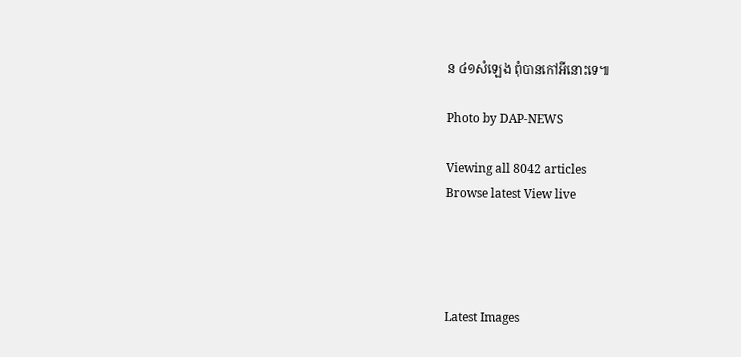ន ៤១សំឡេង ពុំបានកៅអីនោះទេ៕

Photo by DAP-NEWS

Viewing all 8042 articles
Browse latest View live




Latest Images